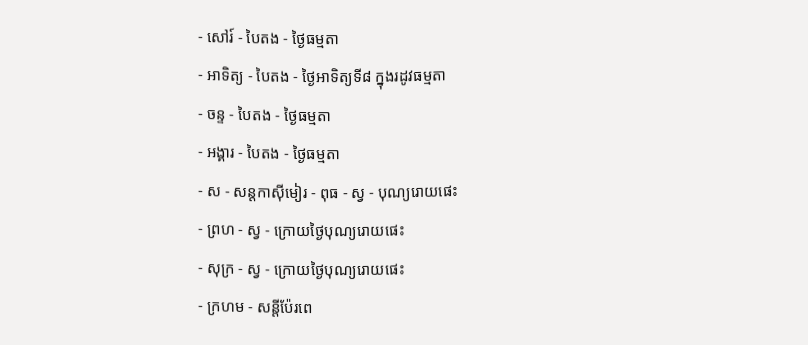- សៅរ៍ - បៃតង - ថ្ងៃធម្មតា
- អាទិត្យ - បៃតង - ថ្ងៃអាទិត្យទី៨ ក្នុងរដូវធម្មតា
- ចន្ទ - បៃតង - ថ្ងៃធម្មតា
- អង្គារ - បៃតង - ថ្ងៃធម្មតា
- ស - សន្ដកាស៊ីមៀរ - ពុធ - ស្វ - បុណ្យរោយផេះ
- ព្រហ - ស្វ - ក្រោយថ្ងៃបុណ្យរោយផេះ
- សុក្រ - ស្វ - ក្រោយថ្ងៃបុណ្យរោយផេះ
- ក្រហម - សន្ដីប៉ែរពេ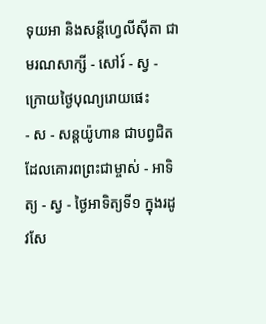ទុយអា និងសន្ដីហ្វេលីស៊ីតា ជាមរណសាក្សី - សៅរ៍ - ស្វ - ក្រោយថ្ងៃបុណ្យរោយផេះ
- ស - សន្ដយ៉ូហាន ជាបព្វជិតដែលគោរពព្រះជាម្ចាស់ - អាទិត្យ - ស្វ - ថ្ងៃអាទិត្យទី១ ក្នុងរដូវសែ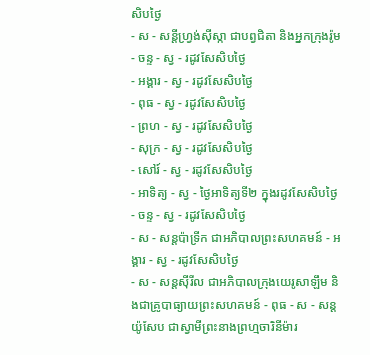សិបថ្ងៃ
- ស - សន្ដីហ្វ្រង់ស៊ីស្កា ជាបព្វជិតា និងអ្នកក្រុងរ៉ូម
- ចន្ទ - ស្វ - រដូវសែសិបថ្ងៃ
- អង្គារ - ស្វ - រដូវសែសិបថ្ងៃ
- ពុធ - ស្វ - រដូវសែសិបថ្ងៃ
- ព្រហ - ស្វ - រដូវសែសិបថ្ងៃ
- សុក្រ - ស្វ - រដូវសែសិបថ្ងៃ
- សៅរ៍ - ស្វ - រដូវសែសិបថ្ងៃ
- អាទិត្យ - ស្វ - ថ្ងៃអាទិត្យទី២ ក្នុងរដូវសែសិបថ្ងៃ
- ចន្ទ - ស្វ - រដូវសែសិបថ្ងៃ
- ស - សន្ដប៉ាទ្រីក ជាអភិបាលព្រះសហគមន៍ - អង្គារ - ស្វ - រដូវសែសិបថ្ងៃ
- ស - សន្ដស៊ីរីល ជាអភិបាលក្រុងយេរូសាឡឹម និងជាគ្រូបាធ្យាយព្រះសហគមន៍ - ពុធ - ស - សន្ដយ៉ូសែប ជាស្វាមីព្រះនាងព្រហ្មចារិនីម៉ារ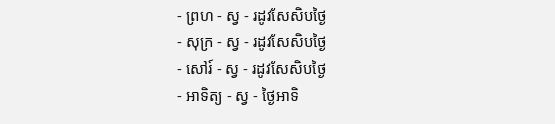- ព្រហ - ស្វ - រដូវសែសិបថ្ងៃ
- សុក្រ - ស្វ - រដូវសែសិបថ្ងៃ
- សៅរ៍ - ស្វ - រដូវសែសិបថ្ងៃ
- អាទិត្យ - ស្វ - ថ្ងៃអាទិ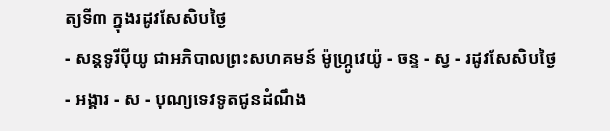ត្យទី៣ ក្នុងរដូវសែសិបថ្ងៃ
- សន្ដទូរីប៉ីយូ ជាអភិបាលព្រះសហគមន៍ ម៉ូហ្ក្រូវេយ៉ូ - ចន្ទ - ស្វ - រដូវសែសិបថ្ងៃ
- អង្គារ - ស - បុណ្យទេវទូតជូនដំណឹង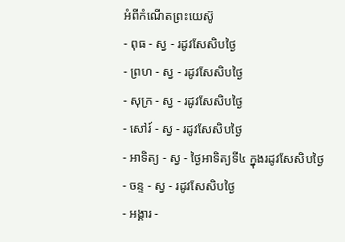អំពីកំណើតព្រះយេស៊ូ
- ពុធ - ស្វ - រដូវសែសិបថ្ងៃ
- ព្រហ - ស្វ - រដូវសែសិបថ្ងៃ
- សុក្រ - ស្វ - រដូវសែសិបថ្ងៃ
- សៅរ៍ - ស្វ - រដូវសែសិបថ្ងៃ
- អាទិត្យ - ស្វ - ថ្ងៃអាទិត្យទី៤ ក្នុងរដូវសែសិបថ្ងៃ
- ចន្ទ - ស្វ - រដូវសែសិបថ្ងៃ
- អង្គារ -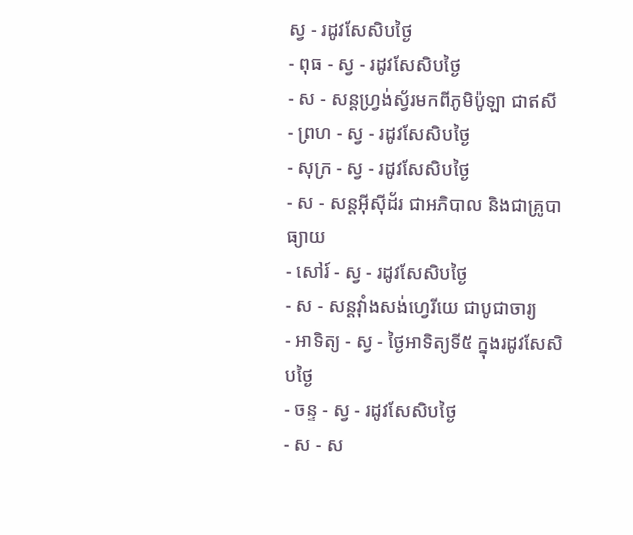ស្វ - រដូវសែសិបថ្ងៃ
- ពុធ - ស្វ - រដូវសែសិបថ្ងៃ
- ស - សន្ដហ្វ្រង់ស្វ័រមកពីភូមិប៉ូឡា ជាឥសី
- ព្រហ - ស្វ - រដូវសែសិបថ្ងៃ
- សុក្រ - ស្វ - រដូវសែសិបថ្ងៃ
- ស - សន្ដអ៊ីស៊ីដ័រ ជាអភិបាល និងជាគ្រូបាធ្យាយ
- សៅរ៍ - ស្វ - រដូវសែសិបថ្ងៃ
- ស - សន្ដវ៉ាំងសង់ហ្វេរីយេ ជាបូជាចារ្យ
- អាទិត្យ - ស្វ - ថ្ងៃអាទិត្យទី៥ ក្នុងរដូវសែសិបថ្ងៃ
- ចន្ទ - ស្វ - រដូវសែសិបថ្ងៃ
- ស - ស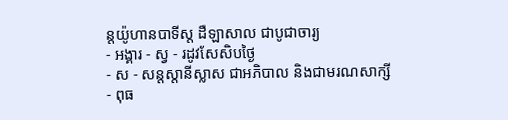ន្ដយ៉ូហានបាទីស្ដ ដឺឡាសាល ជាបូជាចារ្យ
- អង្គារ - ស្វ - រដូវសែសិបថ្ងៃ
- ស - សន្ដស្ដានីស្លាស ជាអភិបាល និងជាមរណសាក្សី
- ពុធ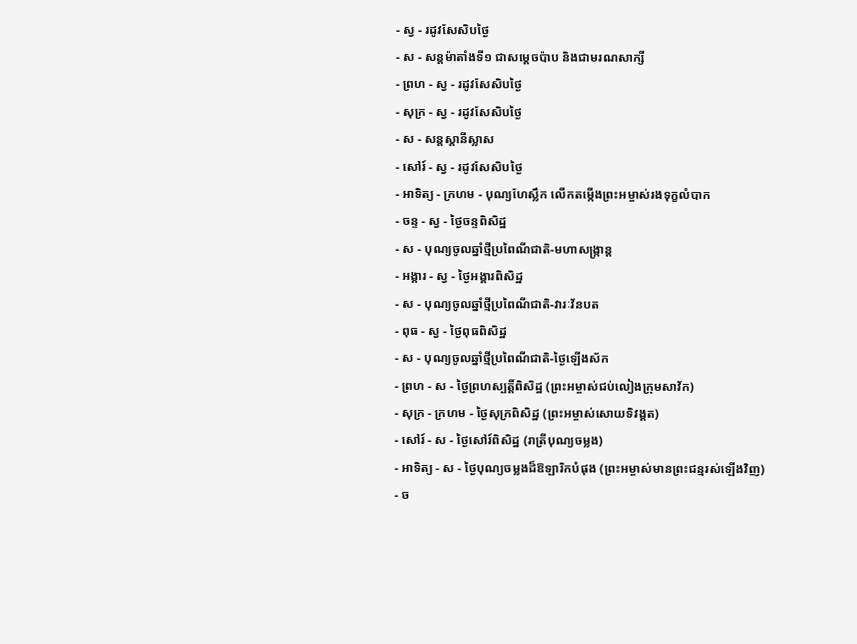- ស្វ - រដូវសែសិបថ្ងៃ
- ស - សន្ដម៉ាតាំងទី១ ជាសម្ដេចប៉ាប និងជាមរណសាក្សី
- ព្រហ - ស្វ - រដូវសែសិបថ្ងៃ
- សុក្រ - ស្វ - រដូវសែសិបថ្ងៃ
- ស - សន្ដស្ដានីស្លាស
- សៅរ៍ - ស្វ - រដូវសែសិបថ្ងៃ
- អាទិត្យ - ក្រហម - បុណ្យហែស្លឹក លើកតម្កើងព្រះអម្ចាស់រងទុក្ខលំបាក
- ចន្ទ - ស្វ - ថ្ងៃចន្ទពិសិដ្ឋ
- ស - បុណ្យចូលឆ្នាំថ្មីប្រពៃណីជាតិ-មហាសង្រ្កាន្ដ
- អង្គារ - ស្វ - ថ្ងៃអង្គារពិសិដ្ឋ
- ស - បុណ្យចូលឆ្នាំថ្មីប្រពៃណីជាតិ-វារៈវ័នបត
- ពុធ - ស្វ - ថ្ងៃពុធពិសិដ្ឋ
- ស - បុណ្យចូលឆ្នាំថ្មីប្រពៃណីជាតិ-ថ្ងៃឡើងស័ក
- ព្រហ - ស - ថ្ងៃព្រហស្បត្ដិ៍ពិសិដ្ឋ (ព្រះអម្ចាស់ជប់លៀងក្រុមសាវ័ក)
- សុក្រ - ក្រហម - ថ្ងៃសុក្រពិសិដ្ឋ (ព្រះអម្ចាស់សោយទិវង្គត)
- សៅរ៍ - ស - ថ្ងៃសៅរ៍ពិសិដ្ឋ (រាត្រីបុណ្យចម្លង)
- អាទិត្យ - ស - ថ្ងៃបុណ្យចម្លងដ៏ឱឡារិកបំផុង (ព្រះអម្ចាស់មានព្រះជន្មរស់ឡើងវិញ)
- ច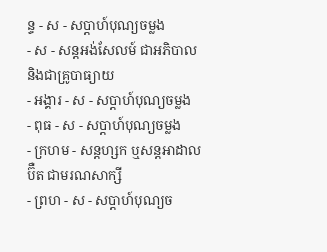ន្ទ - ស - សប្ដាហ៍បុណ្យចម្លង
- ស - សន្ដអង់សែលម៍ ជាអភិបាល និងជាគ្រូបាធ្យាយ
- អង្គារ - ស - សប្ដាហ៍បុណ្យចម្លង
- ពុធ - ស - សប្ដាហ៍បុណ្យចម្លង
- ក្រហម - សន្ដហ្សក ឬសន្ដអាដាលប៊ឺត ជាមរណសាក្សី
- ព្រហ - ស - សប្ដាហ៍បុណ្យច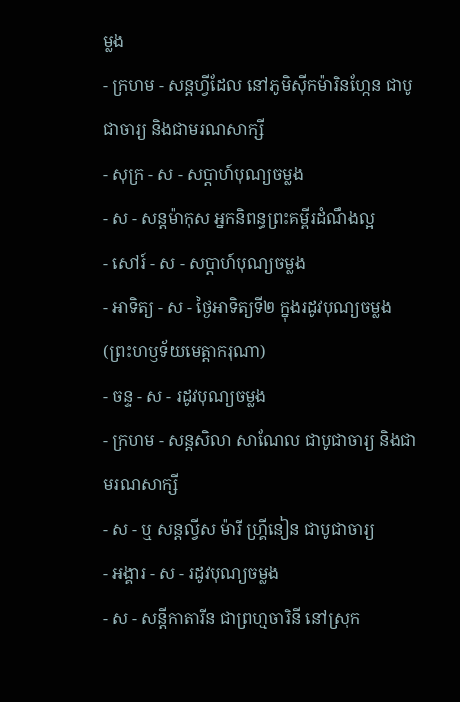ម្លង
- ក្រហម - សន្ដហ្វីដែល នៅភូមិស៊ីកម៉ារិនហ្កែន ជាបូជាចារ្យ និងជាមរណសាក្សី
- សុក្រ - ស - សប្ដាហ៍បុណ្យចម្លង
- ស - សន្ដម៉ាកុស អ្នកនិពន្ធព្រះគម្ពីរដំណឹងល្អ
- សៅរ៍ - ស - សប្ដាហ៍បុណ្យចម្លង
- អាទិត្យ - ស - ថ្ងៃអាទិត្យទី២ ក្នុងរដូវបុណ្យចម្លង (ព្រះហឫទ័យមេត្ដាករុណា)
- ចន្ទ - ស - រដូវបុណ្យចម្លង
- ក្រហម - សន្ដសិលា សាណែល ជាបូជាចារ្យ និងជាមរណសាក្សី
- ស - ឬ សន្ដល្វីស ម៉ារី ហ្គ្រីនៀន ជាបូជាចារ្យ
- អង្គារ - ស - រដូវបុណ្យចម្លង
- ស - សន្ដីកាតារីន ជាព្រហ្មចារិនី នៅស្រុក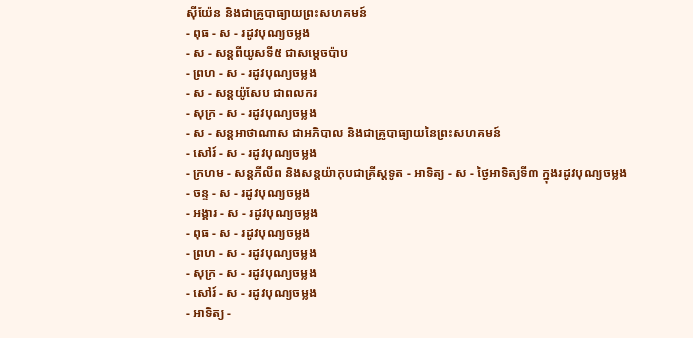ស៊ីយ៉ែន និងជាគ្រូបាធ្យាយព្រះសហគមន៍
- ពុធ - ស - រដូវបុណ្យចម្លង
- ស - សន្ដពីយូសទី៥ ជាសម្ដេចប៉ាប
- ព្រហ - ស - រដូវបុណ្យចម្លង
- ស - សន្ដយ៉ូសែប ជាពលករ
- សុក្រ - ស - រដូវបុណ្យចម្លង
- ស - សន្ដអាថាណាស ជាអភិបាល និងជាគ្រូបាធ្យាយនៃព្រះសហគមន៍
- សៅរ៍ - ស - រដូវបុណ្យចម្លង
- ក្រហម - សន្ដភីលីព និងសន្ដយ៉ាកុបជាគ្រីស្ដទូត - អាទិត្យ - ស - ថ្ងៃអាទិត្យទី៣ ក្នុងរដូវបុណ្យចម្លង
- ចន្ទ - ស - រដូវបុណ្យចម្លង
- អង្គារ - ស - រដូវបុណ្យចម្លង
- ពុធ - ស - រដូវបុណ្យចម្លង
- ព្រហ - ស - រដូវបុណ្យចម្លង
- សុក្រ - ស - រដូវបុណ្យចម្លង
- សៅរ៍ - ស - រដូវបុណ្យចម្លង
- អាទិត្យ -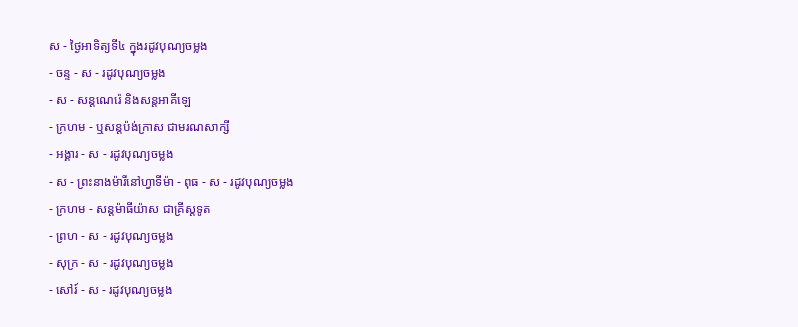ស - ថ្ងៃអាទិត្យទី៤ ក្នុងរដូវបុណ្យចម្លង
- ចន្ទ - ស - រដូវបុណ្យចម្លង
- ស - សន្ដណេរ៉េ និងសន្ដអាគីឡេ
- ក្រហម - ឬសន្ដប៉ង់ក្រាស ជាមរណសាក្សី
- អង្គារ - ស - រដូវបុណ្យចម្លង
- ស - ព្រះនាងម៉ារីនៅហ្វាទីម៉ា - ពុធ - ស - រដូវបុណ្យចម្លង
- ក្រហម - សន្ដម៉ាធីយ៉ាស ជាគ្រីស្ដទូត
- ព្រហ - ស - រដូវបុណ្យចម្លង
- សុក្រ - ស - រដូវបុណ្យចម្លង
- សៅរ៍ - ស - រដូវបុណ្យចម្លង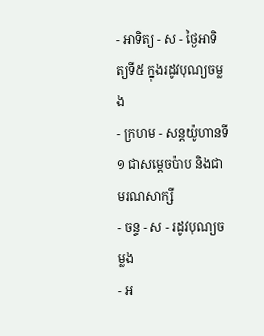- អាទិត្យ - ស - ថ្ងៃអាទិត្យទី៥ ក្នុងរដូវបុណ្យចម្លង
- ក្រហម - សន្ដយ៉ូហានទី១ ជាសម្ដេចប៉ាប និងជាមរណសាក្សី
- ចន្ទ - ស - រដូវបុណ្យចម្លង
- អ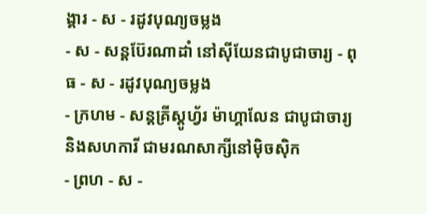ង្គារ - ស - រដូវបុណ្យចម្លង
- ស - សន្ដប៊ែរណាដាំ នៅស៊ីយែនជាបូជាចារ្យ - ពុធ - ស - រដូវបុណ្យចម្លង
- ក្រហម - សន្ដគ្រីស្ដូហ្វ័រ ម៉ាហ្គាលែន ជាបូជាចារ្យ និងសហការី ជាមរណសាក្សីនៅម៉ិចស៊ិក
- ព្រហ - ស -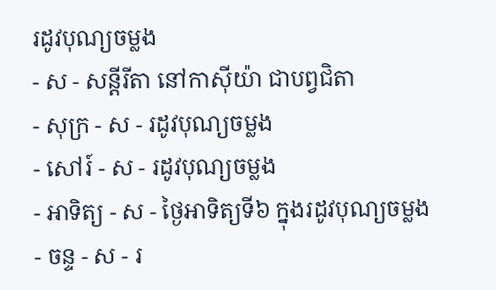រដូវបុណ្យចម្លង
- ស - សន្ដីរីតា នៅកាស៊ីយ៉ា ជាបព្វជិតា
- សុក្រ - ស - រដូវបុណ្យចម្លង
- សៅរ៍ - ស - រដូវបុណ្យចម្លង
- អាទិត្យ - ស - ថ្ងៃអាទិត្យទី៦ ក្នុងរដូវបុណ្យចម្លង
- ចន្ទ - ស - រ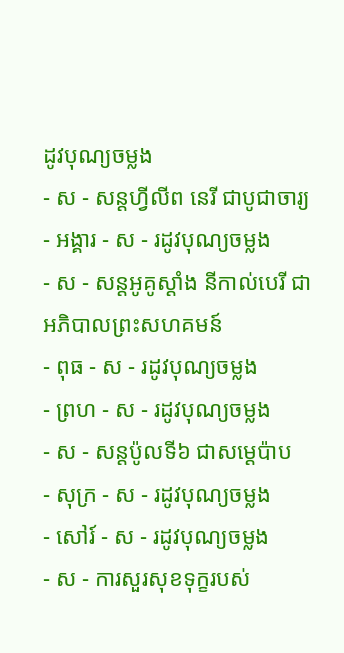ដូវបុណ្យចម្លង
- ស - សន្ដហ្វីលីព នេរី ជាបូជាចារ្យ
- អង្គារ - ស - រដូវបុណ្យចម្លង
- ស - សន្ដអូគូស្ដាំង នីកាល់បេរី ជាអភិបាលព្រះសហគមន៍
- ពុធ - ស - រដូវបុណ្យចម្លង
- ព្រហ - ស - រដូវបុណ្យចម្លង
- ស - សន្ដប៉ូលទី៦ ជាសម្ដេប៉ាប
- សុក្រ - ស - រដូវបុណ្យចម្លង
- សៅរ៍ - ស - រដូវបុណ្យចម្លង
- ស - ការសួរសុខទុក្ខរបស់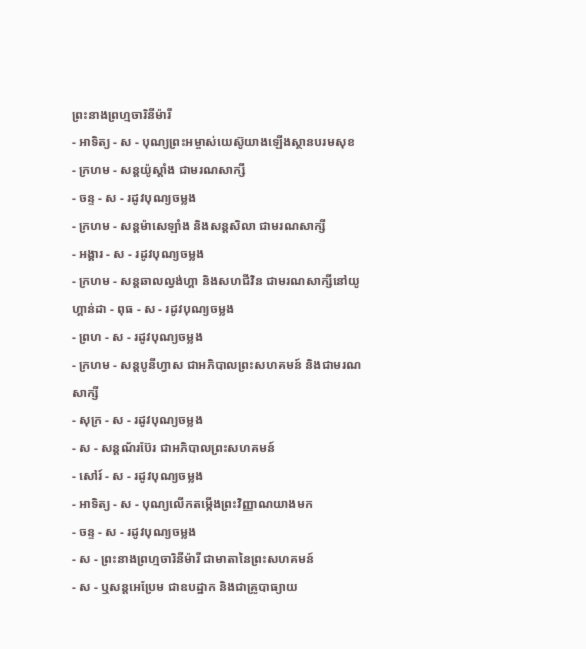ព្រះនាងព្រហ្មចារិនីម៉ារី
- អាទិត្យ - ស - បុណ្យព្រះអម្ចាស់យេស៊ូយាងឡើងស្ថានបរមសុខ
- ក្រហម - សន្ដយ៉ូស្ដាំង ជាមរណសាក្សី
- ចន្ទ - ស - រដូវបុណ្យចម្លង
- ក្រហម - សន្ដម៉ាសេឡាំង និងសន្ដសិលា ជាមរណសាក្សី
- អង្គារ - ស - រដូវបុណ្យចម្លង
- ក្រហម - សន្ដឆាលល្វង់ហ្គា និងសហជីវិន ជាមរណសាក្សីនៅយូហ្គាន់ដា - ពុធ - ស - រដូវបុណ្យចម្លង
- ព្រហ - ស - រដូវបុណ្យចម្លង
- ក្រហម - សន្ដបូនីហ្វាស ជាអភិបាលព្រះសហគមន៍ និងជាមរណសាក្សី
- សុក្រ - ស - រដូវបុណ្យចម្លង
- ស - សន្ដណ័រប៊ែរ ជាអភិបាលព្រះសហគមន៍
- សៅរ៍ - ស - រដូវបុណ្យចម្លង
- អាទិត្យ - ស - បុណ្យលើកតម្កើងព្រះវិញ្ញាណយាងមក
- ចន្ទ - ស - រដូវបុណ្យចម្លង
- ស - ព្រះនាងព្រហ្មចារិនីម៉ារី ជាមាតានៃព្រះសហគមន៍
- ស - ឬសន្ដអេប្រែម ជាឧបដ្ឋាក និងជាគ្រូបាធ្យាយ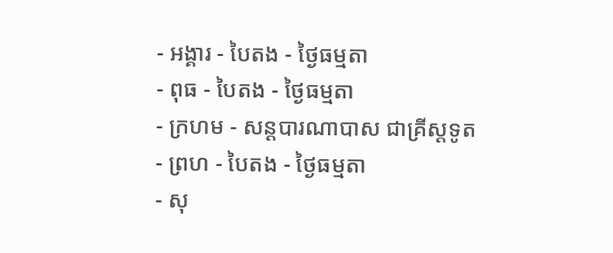- អង្គារ - បៃតង - ថ្ងៃធម្មតា
- ពុធ - បៃតង - ថ្ងៃធម្មតា
- ក្រហម - សន្ដបារណាបាស ជាគ្រីស្ដទូត
- ព្រហ - បៃតង - ថ្ងៃធម្មតា
- សុ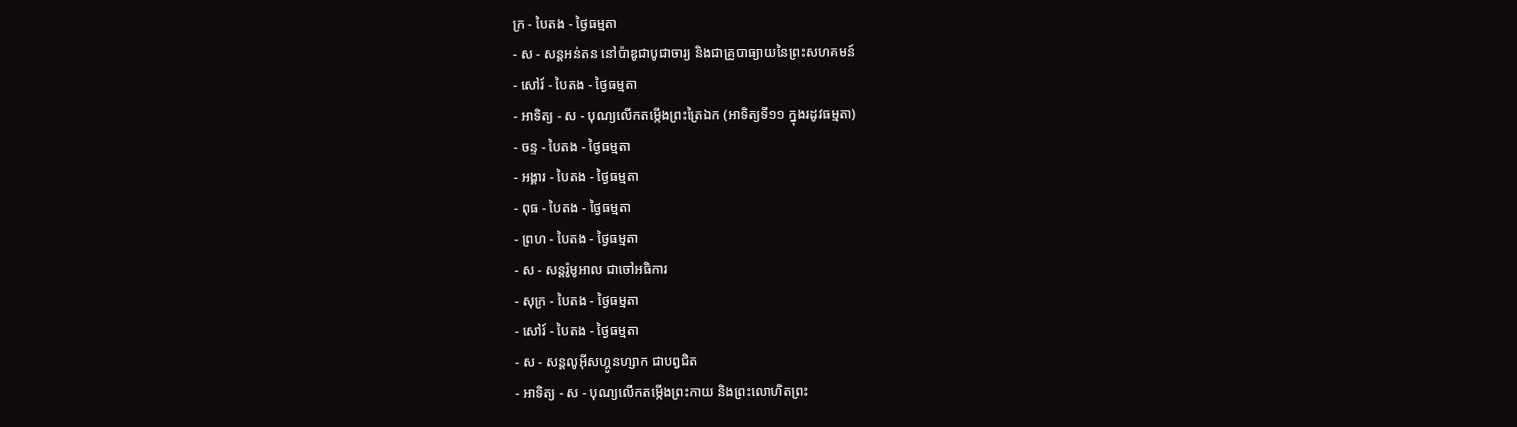ក្រ - បៃតង - ថ្ងៃធម្មតា
- ស - សន្ដអន់តន នៅប៉ាឌូជាបូជាចារ្យ និងជាគ្រូបាធ្យាយនៃព្រះសហគមន៍
- សៅរ៍ - បៃតង - ថ្ងៃធម្មតា
- អាទិត្យ - ស - បុណ្យលើកតម្កើងព្រះត្រៃឯក (អាទិត្យទី១១ ក្នុងរដូវធម្មតា)
- ចន្ទ - បៃតង - ថ្ងៃធម្មតា
- អង្គារ - បៃតង - ថ្ងៃធម្មតា
- ពុធ - បៃតង - ថ្ងៃធម្មតា
- ព្រហ - បៃតង - ថ្ងៃធម្មតា
- ស - សន្ដរ៉ូមូអាល ជាចៅអធិការ
- សុក្រ - បៃតង - ថ្ងៃធម្មតា
- សៅរ៍ - បៃតង - ថ្ងៃធម្មតា
- ស - សន្ដលូអ៊ីសហ្គូនហ្សាក ជាបព្វជិត
- អាទិត្យ - ស - បុណ្យលើកតម្កើងព្រះកាយ និងព្រះលោហិតព្រះ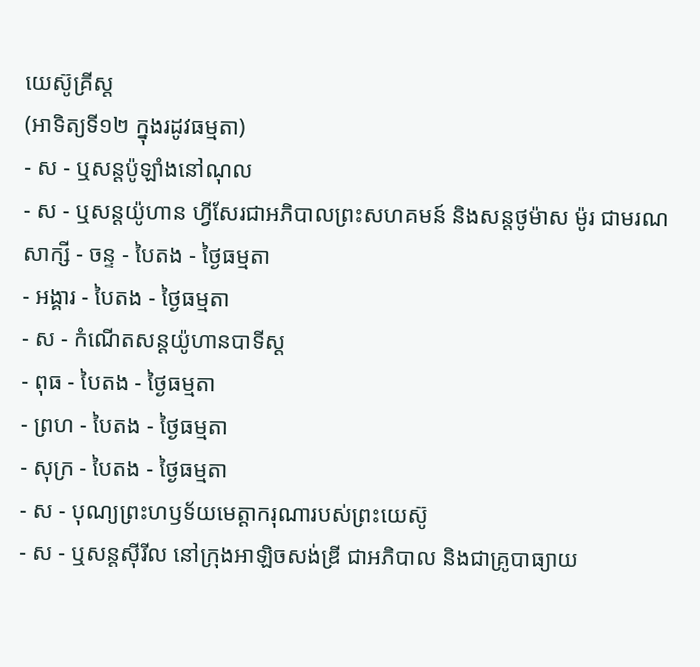យេស៊ូគ្រីស្ដ
(អាទិត្យទី១២ ក្នុងរដូវធម្មតា)
- ស - ឬសន្ដប៉ូឡាំងនៅណុល
- ស - ឬសន្ដយ៉ូហាន ហ្វីសែរជាអភិបាលព្រះសហគមន៍ និងសន្ដថូម៉ាស ម៉ូរ ជាមរណសាក្សី - ចន្ទ - បៃតង - ថ្ងៃធម្មតា
- អង្គារ - បៃតង - ថ្ងៃធម្មតា
- ស - កំណើតសន្ដយ៉ូហានបាទីស្ដ
- ពុធ - បៃតង - ថ្ងៃធម្មតា
- ព្រហ - បៃតង - ថ្ងៃធម្មតា
- សុក្រ - បៃតង - ថ្ងៃធម្មតា
- ស - បុណ្យព្រះហឫទ័យមេត្ដាករុណារបស់ព្រះយេស៊ូ
- ស - ឬសន្ដស៊ីរីល នៅក្រុងអាឡិចសង់ឌ្រី ជាអភិបាល និងជាគ្រូបាធ្យាយ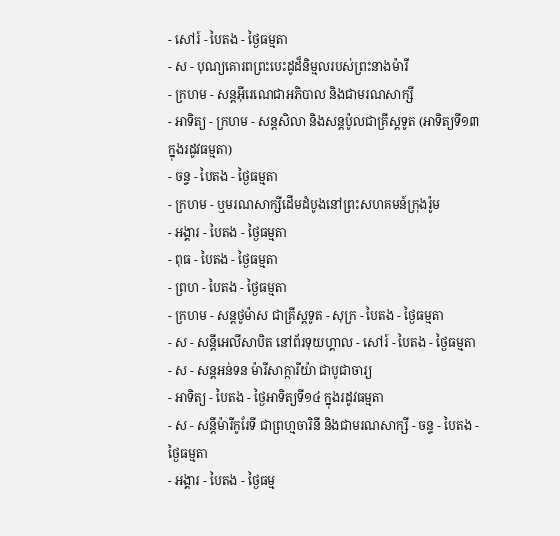- សៅរ៍ - បៃតង - ថ្ងៃធម្មតា
- ស - បុណ្យគោរពព្រះបេះដូដ៏និម្មលរបស់ព្រះនាងម៉ារី
- ក្រហម - សន្ដអ៊ីរេណេជាអភិបាល និងជាមរណសាក្សី
- អាទិត្យ - ក្រហម - សន្ដសិលា និងសន្ដប៉ូលជាគ្រីស្ដទូត (អាទិត្យទី១៣ ក្នុងរដូវធម្មតា)
- ចន្ទ - បៃតង - ថ្ងៃធម្មតា
- ក្រហម - ឬមរណសាក្សីដើមដំបូងនៅព្រះសហគមន៍ក្រុងរ៉ូម
- អង្គារ - បៃតង - ថ្ងៃធម្មតា
- ពុធ - បៃតង - ថ្ងៃធម្មតា
- ព្រហ - បៃតង - ថ្ងៃធម្មតា
- ក្រហម - សន្ដថូម៉ាស ជាគ្រីស្ដទូត - សុក្រ - បៃតង - ថ្ងៃធម្មតា
- ស - សន្ដីអេលីសាបិត នៅព័រទុយហ្គាល - សៅរ៍ - បៃតង - ថ្ងៃធម្មតា
- ស - សន្ដអន់ទន ម៉ារីសាក្ការីយ៉ា ជាបូជាចារ្យ
- អាទិត្យ - បៃតង - ថ្ងៃអាទិត្យទី១៤ ក្នុងរដូវធម្មតា
- ស - សន្ដីម៉ារីកូរែទី ជាព្រហ្មចារិនី និងជាមរណសាក្សី - ចន្ទ - បៃតង - ថ្ងៃធម្មតា
- អង្គារ - បៃតង - ថ្ងៃធម្ម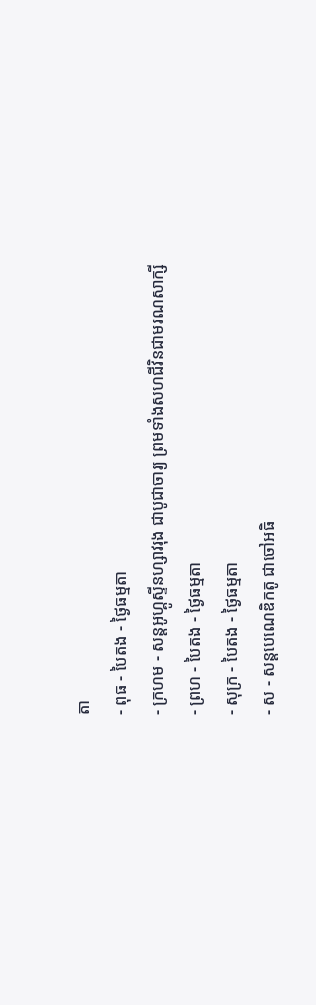តា
- ពុធ - បៃតង - ថ្ងៃធម្មតា
- ក្រហម - សន្ដអូហ្គូស្ទីនហ្សាវរុង ជាបូជាចារ្យ ព្រមទាំងសហជីវិនជាមរណសាក្សី
- ព្រហ - បៃតង - ថ្ងៃធម្មតា
- សុក្រ - បៃតង - ថ្ងៃធម្មតា
- ស - សន្ដបេណេឌិកតូ ជាចៅអធិ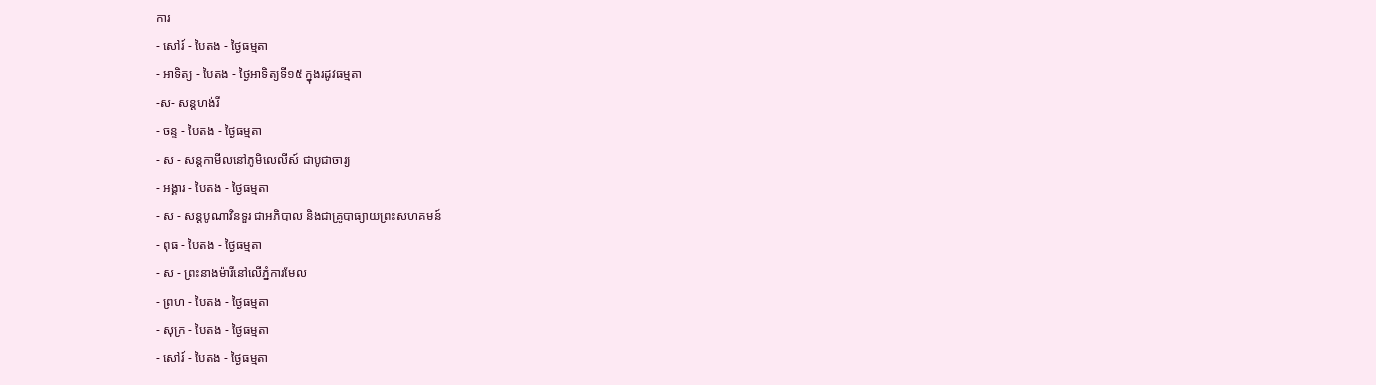ការ
- សៅរ៍ - បៃតង - ថ្ងៃធម្មតា
- អាទិត្យ - បៃតង - ថ្ងៃអាទិត្យទី១៥ ក្នុងរដូវធម្មតា
-ស- សន្ដហង់រី
- ចន្ទ - បៃតង - ថ្ងៃធម្មតា
- ស - សន្ដកាមីលនៅភូមិលេលីស៍ ជាបូជាចារ្យ
- អង្គារ - បៃតង - ថ្ងៃធម្មតា
- ស - សន្ដបូណាវិនទួរ ជាអភិបាល និងជាគ្រូបាធ្យាយព្រះសហគមន៍
- ពុធ - បៃតង - ថ្ងៃធម្មតា
- ស - ព្រះនាងម៉ារីនៅលើភ្នំការមែល
- ព្រហ - បៃតង - ថ្ងៃធម្មតា
- សុក្រ - បៃតង - ថ្ងៃធម្មតា
- សៅរ៍ - បៃតង - ថ្ងៃធម្មតា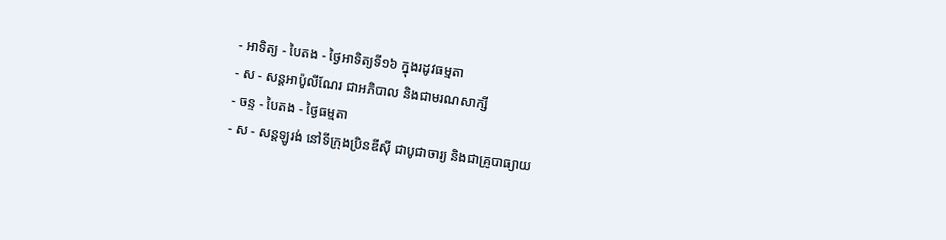- អាទិត្យ - បៃតង - ថ្ងៃអាទិត្យទី១៦ ក្នុងរដូវធម្មតា
- ស - សន្ដអាប៉ូលីណែរ ជាអភិបាល និងជាមរណសាក្សី
- ចន្ទ - បៃតង - ថ្ងៃធម្មតា
- ស - សន្ដឡូរង់ នៅទីក្រុងប្រិនឌីស៊ី ជាបូជាចារ្យ និងជាគ្រូបាធ្យាយ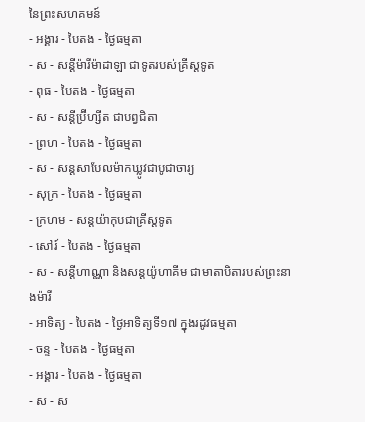នៃព្រះសហគមន៍
- អង្គារ - បៃតង - ថ្ងៃធម្មតា
- ស - សន្ដីម៉ារីម៉ាដាឡា ជាទូតរបស់គ្រីស្ដទូត
- ពុធ - បៃតង - ថ្ងៃធម្មតា
- ស - សន្ដីប្រ៊ីហ្សីត ជាបព្វជិតា
- ព្រហ - បៃតង - ថ្ងៃធម្មតា
- ស - សន្ដសាបែលម៉ាកឃ្លូវជាបូជាចារ្យ
- សុក្រ - បៃតង - ថ្ងៃធម្មតា
- ក្រហម - សន្ដយ៉ាកុបជាគ្រីស្ដទូត
- សៅរ៍ - បៃតង - ថ្ងៃធម្មតា
- ស - សន្ដីហាណ្ណា និងសន្ដយ៉ូហាគីម ជាមាតាបិតារបស់ព្រះនាងម៉ារី
- អាទិត្យ - បៃតង - ថ្ងៃអាទិត្យទី១៧ ក្នុងរដូវធម្មតា
- ចន្ទ - បៃតង - ថ្ងៃធម្មតា
- អង្គារ - បៃតង - ថ្ងៃធម្មតា
- ស - ស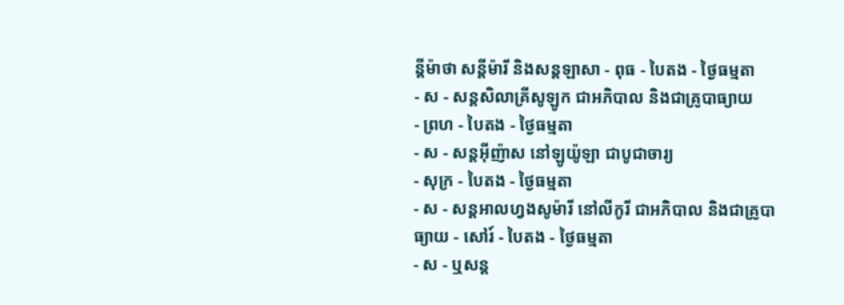ន្ដីម៉ាថា សន្ដីម៉ារី និងសន្ដឡាសា - ពុធ - បៃតង - ថ្ងៃធម្មតា
- ស - សន្ដសិលាគ្រីសូឡូក ជាអភិបាល និងជាគ្រូបាធ្យាយ
- ព្រហ - បៃតង - ថ្ងៃធម្មតា
- ស - សន្ដអ៊ីញ៉ាស នៅឡូយ៉ូឡា ជាបូជាចារ្យ
- សុក្រ - បៃតង - ថ្ងៃធម្មតា
- ស - សន្ដអាលហ្វងសូម៉ារី នៅលីកូរី ជាអភិបាល និងជាគ្រូបាធ្យាយ - សៅរ៍ - បៃតង - ថ្ងៃធម្មតា
- ស - ឬសន្ដ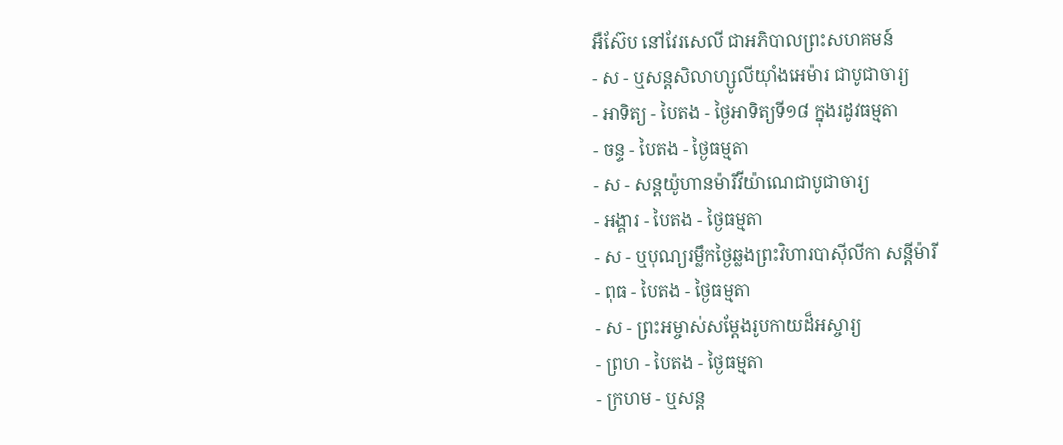អឺស៊ែប នៅវែរសេលី ជាអភិបាលព្រះសហគមន៍
- ស - ឬសន្ដសិលាហ្សូលីយ៉ាំងអេម៉ារ ជាបូជាចារ្យ
- អាទិត្យ - បៃតង - ថ្ងៃអាទិត្យទី១៨ ក្នុងរដូវធម្មតា
- ចន្ទ - បៃតង - ថ្ងៃធម្មតា
- ស - សន្ដយ៉ូហានម៉ារីវីយ៉ាណេជាបូជាចារ្យ
- អង្គារ - បៃតង - ថ្ងៃធម្មតា
- ស - ឬបុណ្យរម្លឹកថ្ងៃឆ្លងព្រះវិហារបាស៊ីលីកា សន្ដីម៉ារី
- ពុធ - បៃតង - ថ្ងៃធម្មតា
- ស - ព្រះអម្ចាស់សម្ដែងរូបកាយដ៏អស្ចារ្យ
- ព្រហ - បៃតង - ថ្ងៃធម្មតា
- ក្រហម - ឬសន្ដ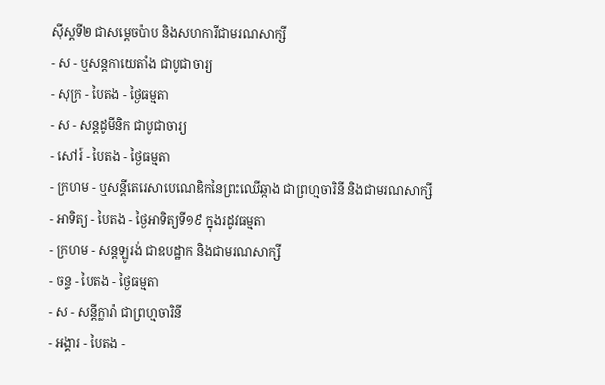ស៊ីស្ដទី២ ជាសម្ដេចប៉ាប និងសហការីជាមរណសាក្សី
- ស - ឬសន្ដកាយេតាំង ជាបូជាចារ្យ
- សុក្រ - បៃតង - ថ្ងៃធម្មតា
- ស - សន្ដដូមីនិក ជាបូជាចារ្យ
- សៅរ៍ - បៃតង - ថ្ងៃធម្មតា
- ក្រហម - ឬសន្ដីតេរេសាបេណេឌិកនៃព្រះឈើឆ្កាង ជាព្រហ្មចារិនី និងជាមរណសាក្សី
- អាទិត្យ - បៃតង - ថ្ងៃអាទិត្យទី១៩ ក្នុងរដូវធម្មតា
- ក្រហម - សន្ដឡូរង់ ជាឧបដ្ឋាក និងជាមរណសាក្សី
- ចន្ទ - បៃតង - ថ្ងៃធម្មតា
- ស - សន្ដីក្លារ៉ា ជាព្រហ្មចារិនី
- អង្គារ - បៃតង -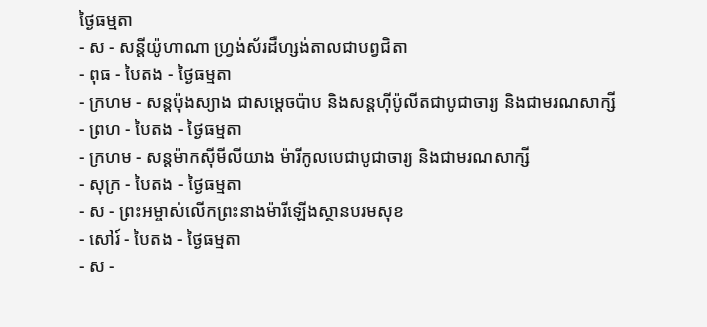ថ្ងៃធម្មតា
- ស - សន្ដីយ៉ូហាណា ហ្វ្រង់ស័រដឺហ្សង់តាលជាបព្វជិតា
- ពុធ - បៃតង - ថ្ងៃធម្មតា
- ក្រហម - សន្ដប៉ុងស្យាង ជាសម្ដេចប៉ាប និងសន្ដហ៊ីប៉ូលីតជាបូជាចារ្យ និងជាមរណសាក្សី
- ព្រហ - បៃតង - ថ្ងៃធម្មតា
- ក្រហម - សន្ដម៉ាកស៊ីមីលីយាង ម៉ារីកូលបេជាបូជាចារ្យ និងជាមរណសាក្សី
- សុក្រ - បៃតង - ថ្ងៃធម្មតា
- ស - ព្រះអម្ចាស់លើកព្រះនាងម៉ារីឡើងស្ថានបរមសុខ
- សៅរ៍ - បៃតង - ថ្ងៃធម្មតា
- ស -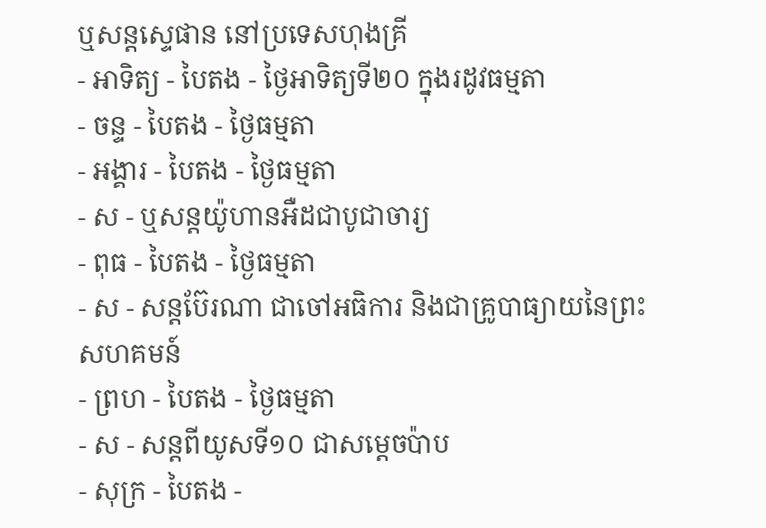ឬសន្ដស្ទេផាន នៅប្រទេសហុងគ្រី
- អាទិត្យ - បៃតង - ថ្ងៃអាទិត្យទី២០ ក្នុងរដូវធម្មតា
- ចន្ទ - បៃតង - ថ្ងៃធម្មតា
- អង្គារ - បៃតង - ថ្ងៃធម្មតា
- ស - ឬសន្ដយ៉ូហានអឺដជាបូជាចារ្យ
- ពុធ - បៃតង - ថ្ងៃធម្មតា
- ស - សន្ដប៊ែរណា ជាចៅអធិការ និងជាគ្រូបាធ្យាយនៃព្រះសហគមន៍
- ព្រហ - បៃតង - ថ្ងៃធម្មតា
- ស - សន្ដពីយូសទី១០ ជាសម្ដេចប៉ាប
- សុក្រ - បៃតង -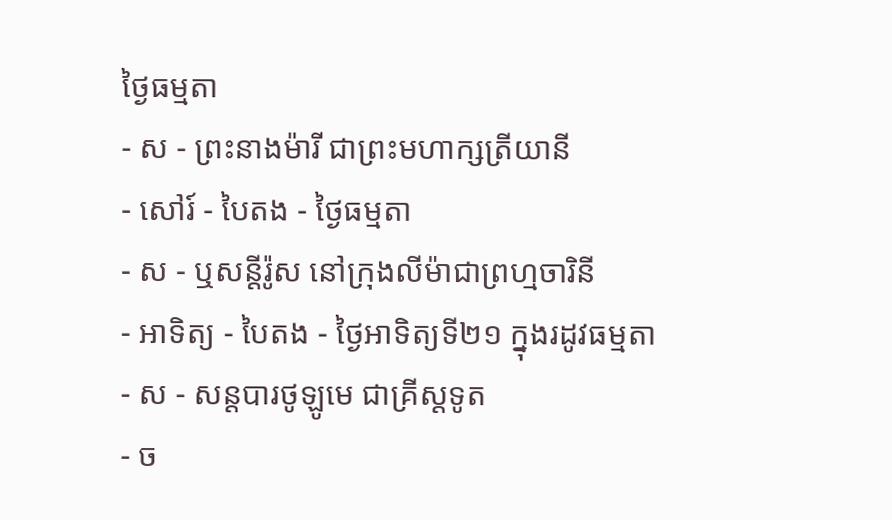ថ្ងៃធម្មតា
- ស - ព្រះនាងម៉ារី ជាព្រះមហាក្សត្រីយានី
- សៅរ៍ - បៃតង - ថ្ងៃធម្មតា
- ស - ឬសន្ដីរ៉ូស នៅក្រុងលីម៉ាជាព្រហ្មចារិនី
- អាទិត្យ - បៃតង - ថ្ងៃអាទិត្យទី២១ ក្នុងរដូវធម្មតា
- ស - សន្ដបារថូឡូមេ ជាគ្រីស្ដទូត
- ច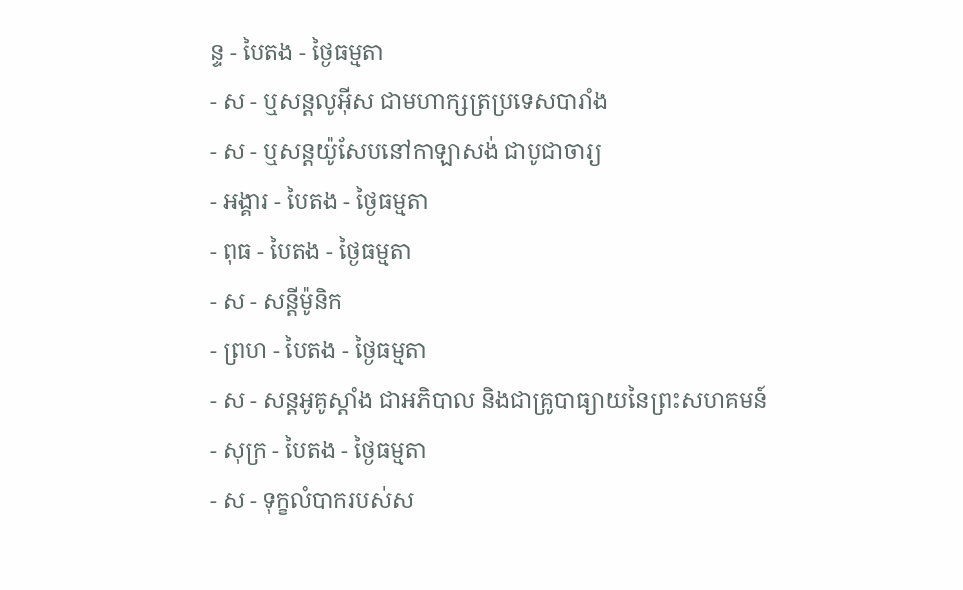ន្ទ - បៃតង - ថ្ងៃធម្មតា
- ស - ឬសន្ដលូអ៊ីស ជាមហាក្សត្រប្រទេសបារាំង
- ស - ឬសន្ដយ៉ូសែបនៅកាឡាសង់ ជាបូជាចារ្យ
- អង្គារ - បៃតង - ថ្ងៃធម្មតា
- ពុធ - បៃតង - ថ្ងៃធម្មតា
- ស - សន្ដីម៉ូនិក
- ព្រហ - បៃតង - ថ្ងៃធម្មតា
- ស - សន្ដអូគូស្ដាំង ជាអភិបាល និងជាគ្រូបាធ្យាយនៃព្រះសហគមន៍
- សុក្រ - បៃតង - ថ្ងៃធម្មតា
- ស - ទុក្ខលំបាករបស់ស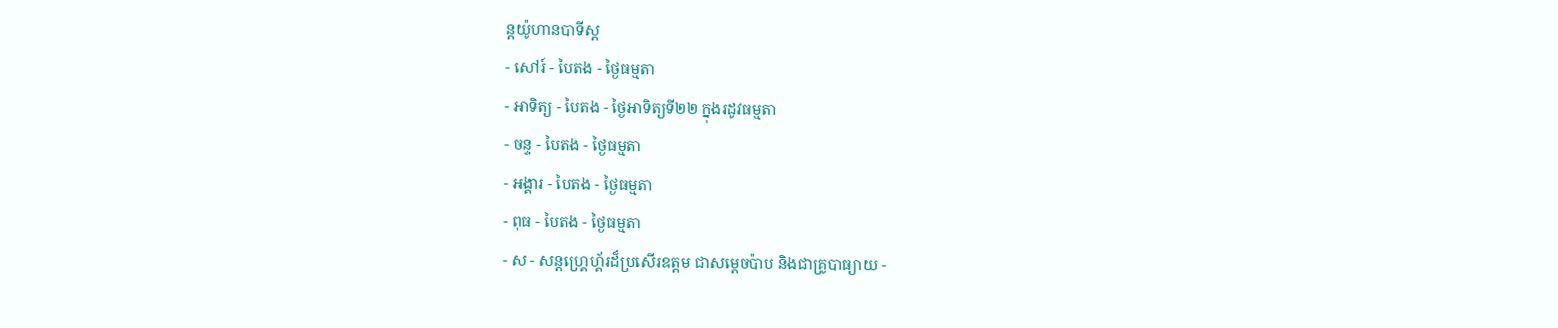ន្ដយ៉ូហានបាទីស្ដ
- សៅរ៍ - បៃតង - ថ្ងៃធម្មតា
- អាទិត្យ - បៃតង - ថ្ងៃអាទិត្យទី២២ ក្នុងរដូវធម្មតា
- ចន្ទ - បៃតង - ថ្ងៃធម្មតា
- អង្គារ - បៃតង - ថ្ងៃធម្មតា
- ពុធ - បៃតង - ថ្ងៃធម្មតា
- ស - សន្ដហ្គ្រេហ្គ័រដ៏ប្រសើរឧត្ដម ជាសម្ដេចប៉ាប និងជាគ្រូបាធ្យាយ -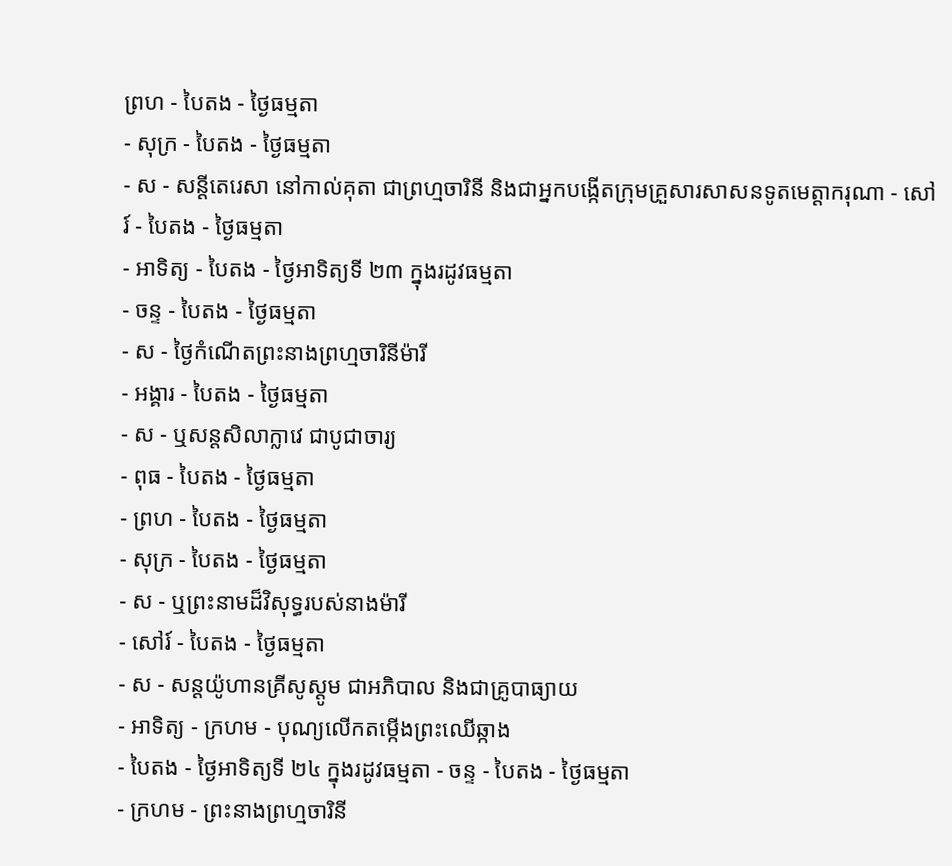ព្រហ - បៃតង - ថ្ងៃធម្មតា
- សុក្រ - បៃតង - ថ្ងៃធម្មតា
- ស - សន្ដីតេរេសា នៅកាល់គុតា ជាព្រហ្មចារិនី និងជាអ្នកបង្កើតក្រុមគ្រួសារសាសនទូតមេត្ដាករុណា - សៅរ៍ - បៃតង - ថ្ងៃធម្មតា
- អាទិត្យ - បៃតង - ថ្ងៃអាទិត្យទី ២៣ ក្នុងរដូវធម្មតា
- ចន្ទ - បៃតង - ថ្ងៃធម្មតា
- ស - ថ្ងៃកំណើតព្រះនាងព្រហ្មចារិនីម៉ារី
- អង្គារ - បៃតង - ថ្ងៃធម្មតា
- ស - ឬសន្ដសិលាក្លាវេ ជាបូជាចារ្យ
- ពុធ - បៃតង - ថ្ងៃធម្មតា
- ព្រហ - បៃតង - ថ្ងៃធម្មតា
- សុក្រ - បៃតង - ថ្ងៃធម្មតា
- ស - ឬព្រះនាមដ៏វិសុទ្ធរបស់នាងម៉ារី
- សៅរ៍ - បៃតង - ថ្ងៃធម្មតា
- ស - សន្ដយ៉ូហានគ្រីសូស្ដូម ជាអភិបាល និងជាគ្រូបាធ្យាយ
- អាទិត្យ - ក្រហម - បុណ្យលើកតម្កើងព្រះឈើឆ្កាង
- បៃតង - ថ្ងៃអាទិត្យទី ២៤ ក្នុងរដូវធម្មតា - ចន្ទ - បៃតង - ថ្ងៃធម្មតា
- ក្រហម - ព្រះនាងព្រហ្មចារិនី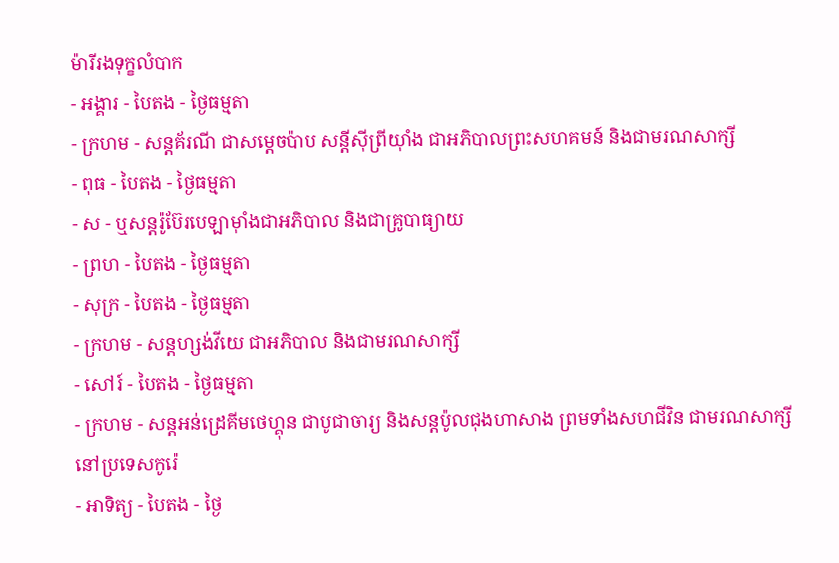ម៉ារីរងទុក្ខលំបាក
- អង្គារ - បៃតង - ថ្ងៃធម្មតា
- ក្រហម - សន្ដគ័រណី ជាសម្ដេចប៉ាប សន្ដីស៊ីព្រីយ៉ាំង ជាអភិបាលព្រះសហគមន៍ និងជាមរណសាក្សី
- ពុធ - បៃតង - ថ្ងៃធម្មតា
- ស - ឬសន្ដរ៉ូប៊ែរបេឡាម៉ាំងជាអភិបាល និងជាគ្រូបាធ្យាយ
- ព្រហ - បៃតង - ថ្ងៃធម្មតា
- សុក្រ - បៃតង - ថ្ងៃធម្មតា
- ក្រហម - សន្ដហ្សង់វីយេ ជាអភិបាល និងជាមរណសាក្សី
- សៅរ៍ - បៃតង - ថ្ងៃធម្មតា
- ក្រហម - សន្ដអន់ដ្រេគីមថេហ្គុន ជាបូជាចារ្យ និងសន្ដប៉ូលជុងហាសាង ព្រមទាំងសហជីវិន ជាមរណសាក្សីនៅប្រទេសកូរ៉េ
- អាទិត្យ - បៃតង - ថ្ងៃ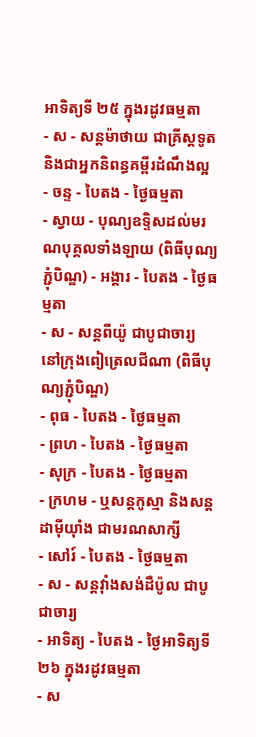អាទិត្យទី ២៥ ក្នុងរដូវធម្មតា
- ស - សន្ដម៉ាថាយ ជាគ្រីស្ដទូត និងជាអ្នកនិពន្ធគម្ពីរដំណឹងល្អ
- ចន្ទ - បៃតង - ថ្ងៃធម្មតា
- ស្វាយ - បុណ្យឧទ្ទិសដល់មរណបុគ្គលទាំងឡាយ (ពិធីបុណ្យភ្ជុំបិណ្ឌ) - អង្គារ - បៃតង - ថ្ងៃធម្មតា
- ស - សន្ដពីយ៉ូ ជាបូជាចារ្យ នៅក្រុងពៀត្រេលជីណា (ពិធីបុណ្យភ្ជុំបិណ្ឌ)
- ពុធ - បៃតង - ថ្ងៃធម្មតា
- ព្រហ - បៃតង - ថ្ងៃធម្មតា
- សុក្រ - បៃតង - ថ្ងៃធម្មតា
- ក្រហម - ឬសន្ដកូស្មា និងសន្ដដាម៉ីយ៉ាំង ជាមរណសាក្សី
- សៅរ៍ - បៃតង - ថ្ងៃធម្មតា
- ស - សន្ដវ៉ាំងសង់ដឺប៉ូល ជាបូជាចារ្យ
- អាទិត្យ - បៃតង - ថ្ងៃអាទិត្យទី២៦ ក្នុងរដូវធម្មតា
- ស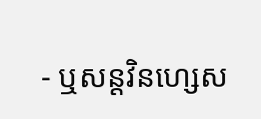- ឬសន្ដវិនហ្សេស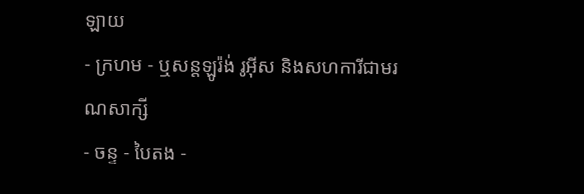ឡាយ
- ក្រហម - ឬសន្ដឡូរ៉ង់ រូអ៊ីស និងសហការីជាមរណសាក្សី
- ចន្ទ - បៃតង -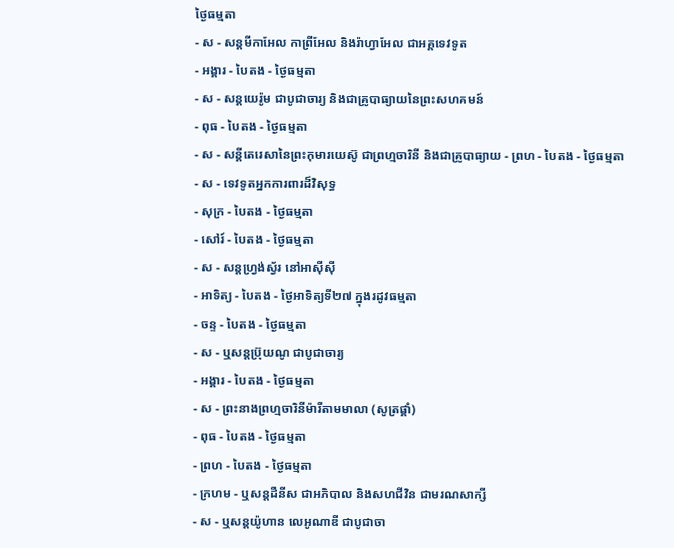ថ្ងៃធម្មតា
- ស - សន្ដមីកាអែល កាព្រីអែល និងរ៉ាហ្វាអែល ជាអគ្គទេវទូត
- អង្គារ - បៃតង - ថ្ងៃធម្មតា
- ស - សន្ដយេរ៉ូម ជាបូជាចារ្យ និងជាគ្រូបាធ្យាយនៃព្រះសហគមន៍
- ពុធ - បៃតង - ថ្ងៃធម្មតា
- ស - សន្ដីតេរេសានៃព្រះកុមារយេស៊ូ ជាព្រហ្មចារិនី និងជាគ្រូបាធ្យាយ - ព្រហ - បៃតង - ថ្ងៃធម្មតា
- ស - ទេវទូតអ្នកការពារដ៏វិសុទ្ធ
- សុក្រ - បៃតង - ថ្ងៃធម្មតា
- សៅរ៍ - បៃតង - ថ្ងៃធម្មតា
- ស - សន្ដហ្វ្រង់ស្វ័រ នៅអាស៊ីស៊ី
- អាទិត្យ - បៃតង - ថ្ងៃអាទិត្យទី២៧ ក្នុងរដូវធម្មតា
- ចន្ទ - បៃតង - ថ្ងៃធម្មតា
- ស - ឬសន្ដប្រ៊ុយណូ ជាបូជាចារ្យ
- អង្គារ - បៃតង - ថ្ងៃធម្មតា
- ស - ព្រះនាងព្រហ្មចារិនីម៉ារីតាមមាលា (សូត្រផ្គាំ)
- ពុធ - បៃតង - ថ្ងៃធម្មតា
- ព្រហ - បៃតង - ថ្ងៃធម្មតា
- ក្រហម - ឬសន្ដដឺនីស ជាអភិបាល និងសហជីវិន ជាមរណសាក្សី
- ស - ឬសន្ដយ៉ូហាន លេអូណាឌី ជាបូជាចា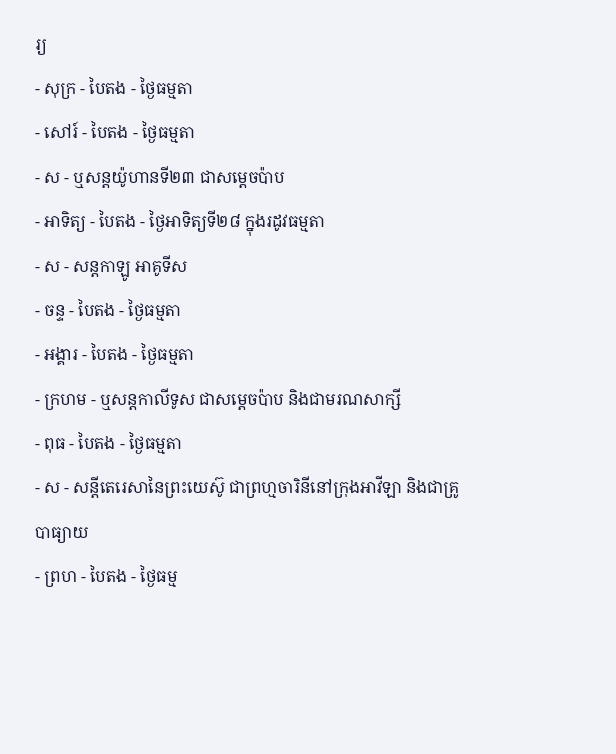រ្យ
- សុក្រ - បៃតង - ថ្ងៃធម្មតា
- សៅរ៍ - បៃតង - ថ្ងៃធម្មតា
- ស - ឬសន្ដយ៉ូហានទី២៣ ជាសម្ដេចប៉ាប
- អាទិត្យ - បៃតង - ថ្ងៃអាទិត្យទី២៨ ក្នុងរដូវធម្មតា
- ស - សន្ដកាឡូ អាគូទីស
- ចន្ទ - បៃតង - ថ្ងៃធម្មតា
- អង្គារ - បៃតង - ថ្ងៃធម្មតា
- ក្រហម - ឬសន្ដកាលីទូស ជាសម្ដេចប៉ាប និងជាមរណសាក្សី
- ពុធ - បៃតង - ថ្ងៃធម្មតា
- ស - សន្ដីតេរេសានៃព្រះយេស៊ូ ជាព្រហ្មចារិនីនៅក្រុងអាវីឡា និងជាគ្រូបាធ្យាយ
- ព្រហ - បៃតង - ថ្ងៃធម្ម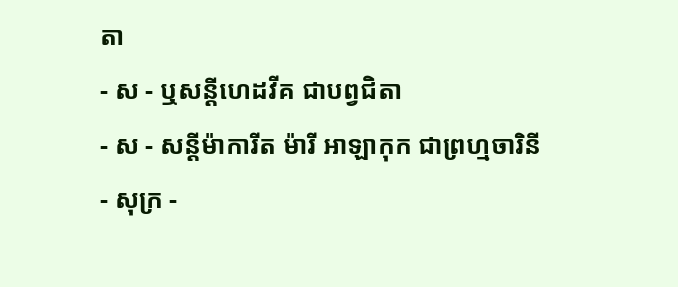តា
- ស - ឬសន្ដីហេដវីគ ជាបព្វជិតា
- ស - សន្ដីម៉ាការីត ម៉ារី អាឡាកុក ជាព្រហ្មចារិនី
- សុក្រ -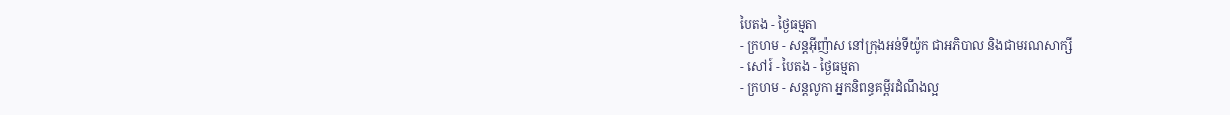បៃតង - ថ្ងៃធម្មតា
- ក្រហម - សន្ដអ៊ីញ៉ាស នៅក្រុងអន់ទីយ៉ូក ជាអភិបាល និងជាមរណសាក្សី
- សៅរ៍ - បៃតង - ថ្ងៃធម្មតា
- ក្រហម - សន្ដលូកា អ្នកនិពន្ធគម្ពីរដំណឹងល្អ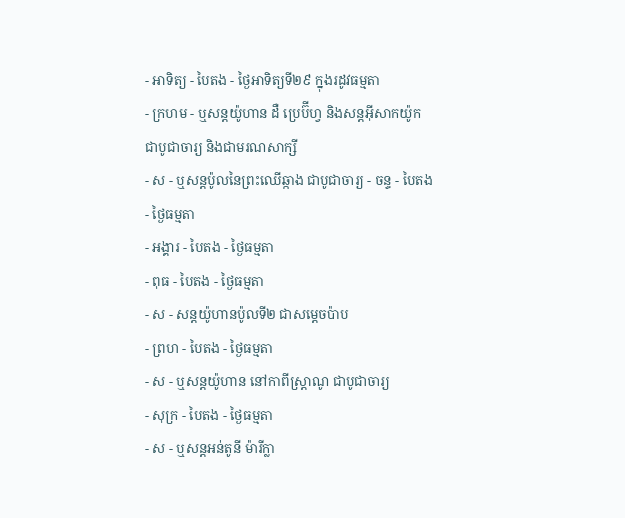- អាទិត្យ - បៃតង - ថ្ងៃអាទិត្យទី២៩ ក្នុងរដូវធម្មតា
- ក្រហម - ឬសន្ដយ៉ូហាន ដឺ ប្រេប៊ីហ្វ និងសន្ដអ៊ីសាកយ៉ូក ជាបូជាចារ្យ និងជាមរណសាក្សី
- ស - ឬសន្ដប៉ូលនៃព្រះឈើឆ្កាង ជាបូជាចារ្យ - ចន្ទ - បៃតង - ថ្ងៃធម្មតា
- អង្គារ - បៃតង - ថ្ងៃធម្មតា
- ពុធ - បៃតង - ថ្ងៃធម្មតា
- ស - សន្ដយ៉ូហានប៉ូលទី២ ជាសម្ដេចប៉ាប
- ព្រហ - បៃតង - ថ្ងៃធម្មតា
- ស - ឬសន្ដយ៉ូហាន នៅកាពីស្រ្ដាណូ ជាបូជាចារ្យ
- សុក្រ - បៃតង - ថ្ងៃធម្មតា
- ស - ឬសន្ដអន់តូនី ម៉ារីក្លា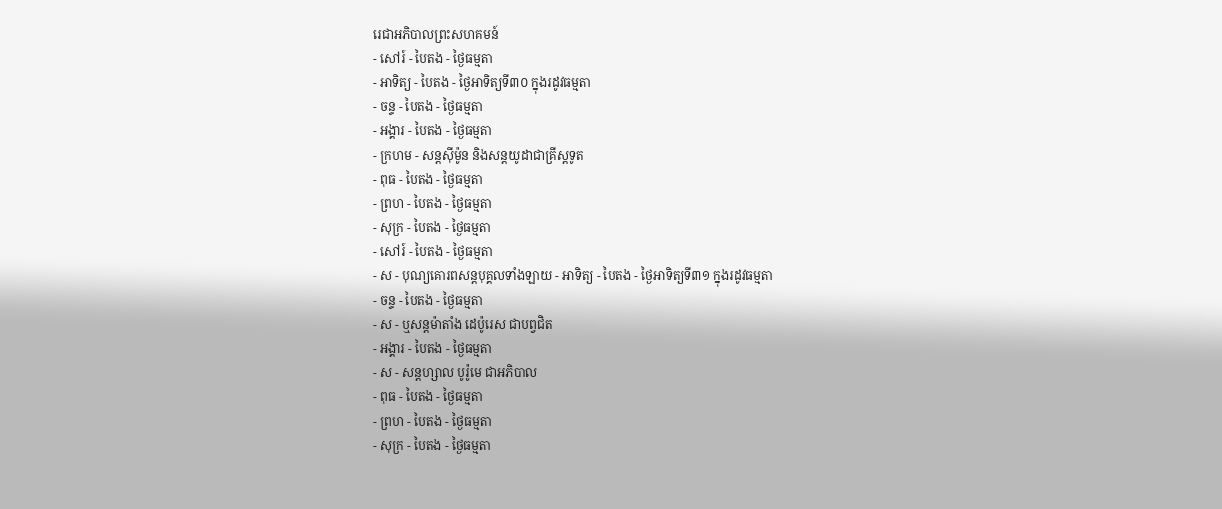រេជាអភិបាលព្រះសហគមន៍
- សៅរ៍ - បៃតង - ថ្ងៃធម្មតា
- អាទិត្យ - បៃតង - ថ្ងៃអាទិត្យទី៣០ ក្នុងរដូវធម្មតា
- ចន្ទ - បៃតង - ថ្ងៃធម្មតា
- អង្គារ - បៃតង - ថ្ងៃធម្មតា
- ក្រហម - សន្ដស៊ីម៉ូន និងសន្ដយូដាជាគ្រីស្ដទូត
- ពុធ - បៃតង - ថ្ងៃធម្មតា
- ព្រហ - បៃតង - ថ្ងៃធម្មតា
- សុក្រ - បៃតង - ថ្ងៃធម្មតា
- សៅរ៍ - បៃតង - ថ្ងៃធម្មតា
- ស - បុណ្យគោរពសន្ដបុគ្គលទាំងឡាយ - អាទិត្យ - បៃតង - ថ្ងៃអាទិត្យទី៣១ ក្នុងរដូវធម្មតា
- ចន្ទ - បៃតង - ថ្ងៃធម្មតា
- ស - ឬសន្ដម៉ាតាំង ដេប៉ូរេស ជាបព្វជិត
- អង្គារ - បៃតង - ថ្ងៃធម្មតា
- ស - សន្ដហ្សាល បូរ៉ូមេ ជាអភិបាល
- ពុធ - បៃតង - ថ្ងៃធម្មតា
- ព្រហ - បៃតង - ថ្ងៃធម្មតា
- សុក្រ - បៃតង - ថ្ងៃធម្មតា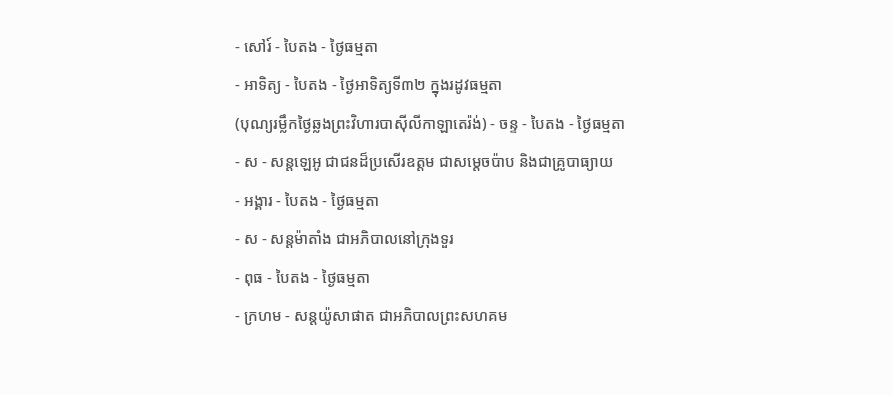- សៅរ៍ - បៃតង - ថ្ងៃធម្មតា
- អាទិត្យ - បៃតង - ថ្ងៃអាទិត្យទី៣២ ក្នុងរដូវធម្មតា
(បុណ្យរម្លឹកថ្ងៃឆ្លងព្រះវិហារបាស៊ីលីកាឡាតេរ៉ង់) - ចន្ទ - បៃតង - ថ្ងៃធម្មតា
- ស - សន្ដឡេអូ ជាជនដ៏ប្រសើរឧត្ដម ជាសម្ដេចប៉ាប និងជាគ្រូបាធ្យាយ
- អង្គារ - បៃតង - ថ្ងៃធម្មតា
- ស - សន្ដម៉ាតាំង ជាអភិបាលនៅក្រុងទួរ
- ពុធ - បៃតង - ថ្ងៃធម្មតា
- ក្រហម - សន្ដយ៉ូសាផាត ជាអភិបាលព្រះសហគម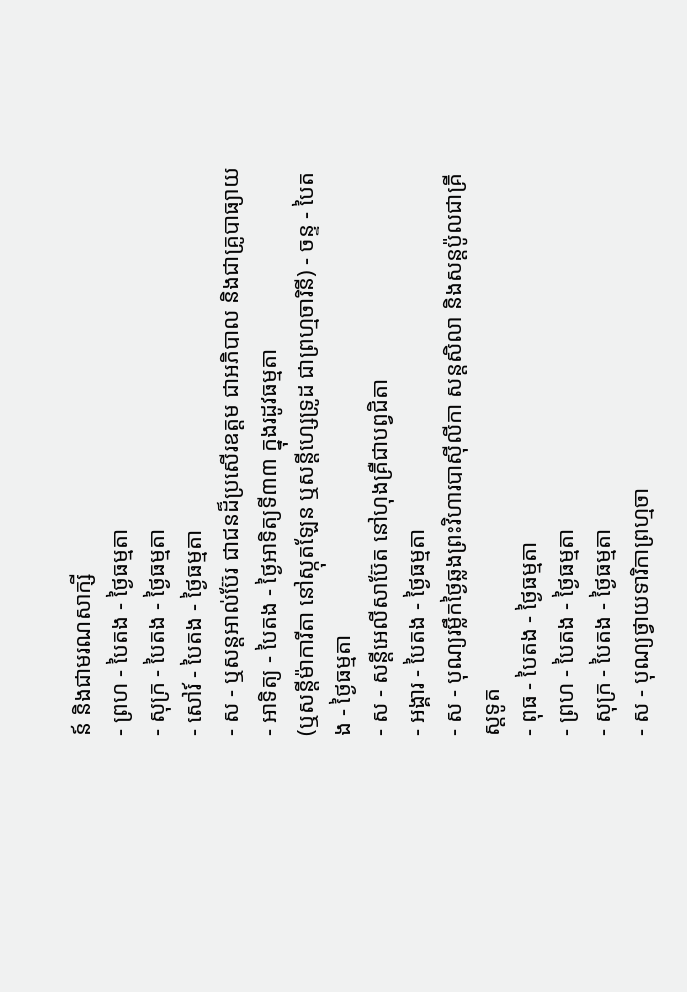ន៍ និងជាមរណសាក្សី
- ព្រហ - បៃតង - ថ្ងៃធម្មតា
- សុក្រ - បៃតង - ថ្ងៃធម្មតា
- សៅរ៍ - បៃតង - ថ្ងៃធម្មតា
- ស - ឬសន្ដអាល់ប៊ែរ ជាជនដ៏ប្រសើរឧត្ដម ជាអភិបាល និងជាគ្រូបាធ្យាយ
- អាទិត្យ - បៃតង - ថ្ងៃអាទិត្យទី៣៣ ក្នុងរដូវធម្មតា
(ឬសន្ដីម៉ាការីតា នៅស្កុតឡែន ឬសន្ដីហ្សេទ្រូដ ជាព្រហ្មចារិនី) - ចន្ទ - បៃតង - ថ្ងៃធម្មតា
- ស - សន្ដីអេលីសាប៊ែត នៅហុងគ្រឺជាបព្វជិតា
- អង្គារ - បៃតង - ថ្ងៃធម្មតា
- ស - បុណ្យរម្លឹកថ្ងៃឆ្លងព្រះវិហារបាស៊ីលីកា សន្ដសិលា និងសន្ដប៉ូលជាគ្រីស្ដទូត
- ពុធ - បៃតង - ថ្ងៃធម្មតា
- ព្រហ - បៃតង - ថ្ងៃធម្មតា
- សុក្រ - បៃតង - ថ្ងៃធម្មតា
- ស - បុណ្យថ្វាយទារិកាព្រហ្មចា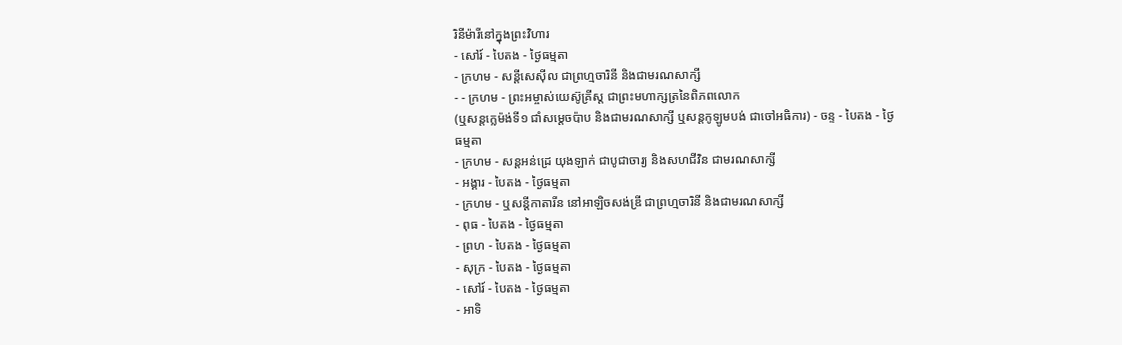រិនីម៉ារីនៅក្នុងព្រះវិហារ
- សៅរ៍ - បៃតង - ថ្ងៃធម្មតា
- ក្រហម - សន្ដីសេស៊ីល ជាព្រហ្មចារិនី និងជាមរណសាក្សី
- - ក្រហម - ព្រះអម្ចាស់យេស៊ូគ្រីស្ដ ជាព្រះមហាក្សត្រនៃពិភពលោក
(ឬសន្ដក្លេម៉ង់ទី១ ជាំសម្ដេចប៉ាប និងជាមរណសាក្សី ឬសន្ដកូឡូមបង់ ជាចៅអធិការ) - ចន្ទ - បៃតង - ថ្ងៃធម្មតា
- ក្រហម - សន្ដអន់ដ្រេ យុងឡាក់ ជាបូជាចារ្យ និងសហជីវិន ជាមរណសាក្សី
- អង្គារ - បៃតង - ថ្ងៃធម្មតា
- ក្រហម - ឬសន្ដីកាតារីន នៅអាឡិចសង់ឌ្រី ជាព្រហ្មចារិនី និងជាមរណសាក្សី
- ពុធ - បៃតង - ថ្ងៃធម្មតា
- ព្រហ - បៃតង - ថ្ងៃធម្មតា
- សុក្រ - បៃតង - ថ្ងៃធម្មតា
- សៅរ៍ - បៃតង - ថ្ងៃធម្មតា
- អាទិ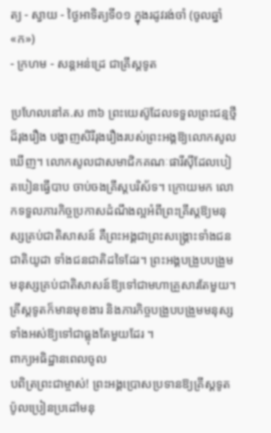ត្យ - ស្វាយ - ថ្ងៃអាទិត្យទី០១ ក្នុងរដូវរង់ចាំ (ចូលឆ្នាំ «ក»)
- ក្រហម - សន្ដអន់ដ្រេ ជាគ្រីស្ដទូត

ប្រហែលនៅគ.ស ៣៦ ព្រះយេស៊ូដែលទទួលព្រះជន្មថ្មីដ៏រុងរឿង បង្ហាញសិរីរុងរឿងរបស់ព្រះអង្គឱ្យលោកសូលឃើញ។ លោកសូលជាសមាជិកគណៈផារីស៊ីដែលបៀតបៀនធ្វើបាប ចាប់ចងគ្រីស្តបរិស័ទ។ ក្រោយមក លោកទទួលភារកិច្ចប្រកាសដំណឹងល្អអំពីព្រះគ្រីស្តឱ្យមនុស្សគ្រប់ជាតិសាសន៍ គឺព្រះអង្គជាព្រះសង្គ្រោះទាំងជនជាតិយូដា ទាំងជនជាតិដទៃដែរ។ ព្រះអង្គបង្រួបបង្រួមមនុស្សគ្រប់ជាតិសាសន៍ឱ្យទៅជាមហាគ្រួសារតែមួយ។ គ្រីស្តទូតក៏មានមុខងារ និងភារកិច្ចបង្រួបបង្រួមមនុស្សទាំងអស់ឱ្យទៅជាធ្លុងតែមួយដែរ ។
ពាក្យអធិដ្ឋានពេលចូល
បពិត្រព្រះជាម្ចាស់! ព្រះអង្គប្រោសប្រទានឱ្យគ្រីស្តទូតប៉ូលប្រៀនប្រដៅមនុ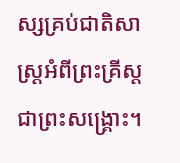ស្សគ្រប់ជាតិសាស្ត្រអំពីព្រះគ្រីស្តជាព្រះសង្គ្រោះ។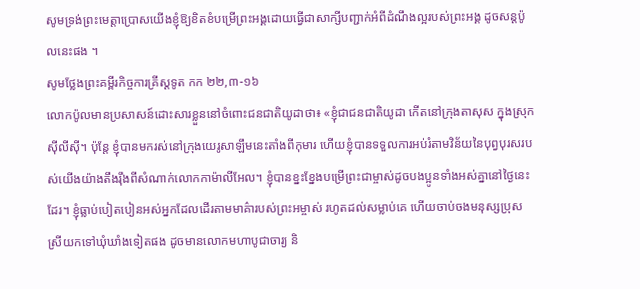សូមទ្រង់ព្រះមេត្តាប្រោសយើងខ្ញុំឱ្យខិតខំបម្រើព្រះអង្គដោយធ្វើជាសាក្សីបញ្ជាក់អំពីដំណឹងល្អរបស់ព្រះអង្គ ដូចសន្តប៉ូលនេះផង ។
សូមថ្លែងព្រះគម្ពីរកិច្ចការគ្រីស្ដទូត កក ២២,៣-១៦
លោកប៉ូលមានប្រសាសន៍ដោះសារខ្លួននៅចំពោះជនជាតិយូដាថា៖ «ខ្ញុំជាជនជាតិយូដា កើតនៅក្រុងតាសុស ក្នុងស្រុកស៊ីលីស៊ី។ ប៉ុន្តែ ខ្ញុំបានមករស់នៅក្រុងយេរូសាឡឹមនេះតាំងពីកុមារ ហើយខ្ញុំបានទទួលការអប់រំតាមវិន័យនៃបុព្វបុរសរបស់យើងយ៉ាងតឹងរ៉ឹងពីសំណាក់លោកកាម៉ាលីអែល។ ខ្ញុំបានខ្នះខ្នែងបម្រើព្រះជាម្ចាស់ដូចបងប្អូនទាំងអស់គ្នានៅថ្ងៃនេះដែរ។ ខ្ញុំធ្លាប់បៀតបៀនអស់អ្នកដែលដើរតាមមាគ៌ារបស់ព្រះអម្ចាស់ រហូតដល់សម្លាប់គេ ហើយចាប់ចងមនុស្សប្រុសស្រីយកទៅឃុំឃាំងទៀតផង ដូចមានលោកមហាបូជាចារ្យ និ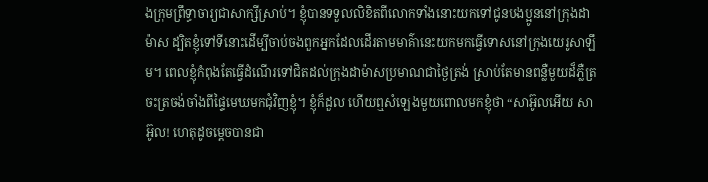ងក្រុមព្រឹទ្ធាចារ្យជាសាក្សីស្រាប់។ ខ្ញុំបានទទួលលិខិតពីលោកទាំងនោះយកទៅជូនបងប្អូននៅក្រុងដាម៉ាស ដ្បិតខ្ញុំទៅទីនោះដើម្បីចាប់ចងពួកអ្នកដែលដើរតាមមាគ៌ានេះយកមកធ្វើទោសនៅក្រុងយេរូសាឡឹម។ ពេលខ្ញុំកំពុងតែធ្វើដំណើរទៅជិតដល់ក្រុងដាម៉ាសប្រមាណជាថ្ងៃត្រង់ ស្រាប់តែមានពន្លឺមួយដ៏ភ្លឺត្រចះត្រចង់ចាំងពីផ្ទៃមេឃមកជុំវិញខ្ញុំ។ ខ្ញុំក៏ដួល ហើយឮសំឡេងមួយពោលមកខ្ញុំថា “សាអ៊ូលអើយ សាអ៊ូល! ហេតុដូចម្ដេចបានជា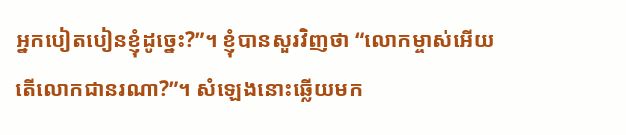អ្នកបៀតបៀនខ្ញុំដូច្នេះ?”។ ខ្ញុំបានសួរវិញថា “លោកម្ចាស់អើយ តើលោកជានរណា?”។ សំឡេងនោះឆ្លើយមក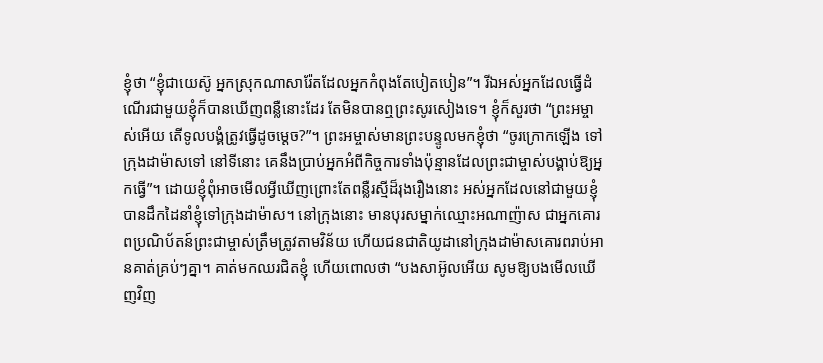ខ្ញុំថា “ខ្ញុំជាយេស៊ូ អ្នកស្រុកណាសារ៉ែតដែលអ្នកកំពុងតែបៀតបៀន”។ រីឯអស់អ្នកដែលធ្វើដំណើរជាមួយខ្ញុំក៏បានឃើញពន្លឺនោះដែរ តែមិនបានឮព្រះសូរសៀងទេ។ ខ្ញុំក៏សួរថា “ព្រះអម្ចាស់អើយ តើទូលបង្គំត្រូវធ្វើដូចម្ដេច?”។ ព្រះអម្ចាស់មានព្រះបន្ទូលមកខ្ញុំថា “ចូរក្រោកឡើង ទៅក្រុងដាម៉ាសទៅ នៅទីនោះ គេនឹងប្រាប់អ្នកអំពីកិច្ចការទាំងប៉ុន្មានដែលព្រះជាម្ចាស់បង្គាប់ឱ្យអ្នកធ្វើ”។ ដោយខ្ញុំពុំអាចមើលអ្វីឃើញព្រោះតែពន្លឺរស្មីដ៏រុងរឿងនោះ អស់អ្នកដែលនៅជាមួយខ្ញុំបានដឹកដៃនាំខ្ញុំទៅក្រុងដាម៉ាស។ នៅក្រុងនោះ មានបុរសម្នាក់ឈ្មោះអណាញ៉ាស ជាអ្នកគោរពប្រណិប័តន៍ព្រះជាម្ចាស់ត្រឹមត្រូវតាមវិន័យ ហើយជនជាតិយូដានៅក្រុងដាម៉ាសគោរពរាប់អានគាត់គ្រប់ៗគ្នា។ គាត់មកឈរជិតខ្ញុំ ហើយពោលថា “បងសាអ៊ូលអើយ សូមឱ្យបងមើលឃើញវិញ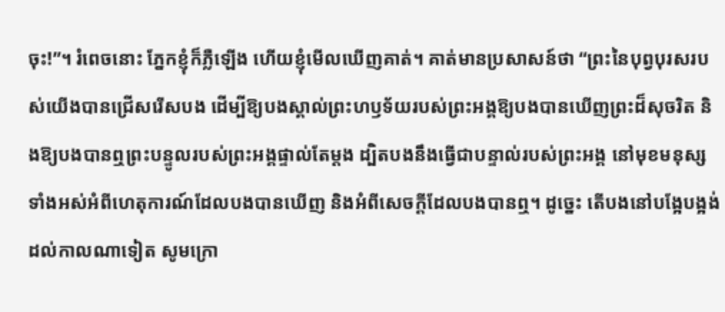ចុះ!”។ រំពេចនោះ ភ្នែកខ្ញុំក៏ភ្លឺឡើង ហើយខ្ញុំមើលឃើញគាត់។ គាត់មានប្រសាសន៍ថា “ព្រះនៃបុព្វបុរសរបស់យើងបានជ្រើសរើសបង ដើម្បីឱ្យបងស្គាល់ព្រះហឫទ័យរបស់ព្រះអង្គឱ្យបងបានឃើញព្រះដ៏សុចរិត និងឱ្យបងបានឮព្រះបន្ទូលរបស់ព្រះអង្គផ្ទាល់តែម្ដង ដ្បិតបងនឹងធ្វើជាបន្ទាល់របស់ព្រះអង្គ នៅមុខមនុស្សទាំងអស់អំពីហេតុការណ៍ដែលបងបានឃើញ និងអំពីសេចក្ដីដែលបងបានឮ។ ដូច្នេះ តើបងនៅបង្អែបង្អង់ដល់កាលណាទៀត សូមក្រោ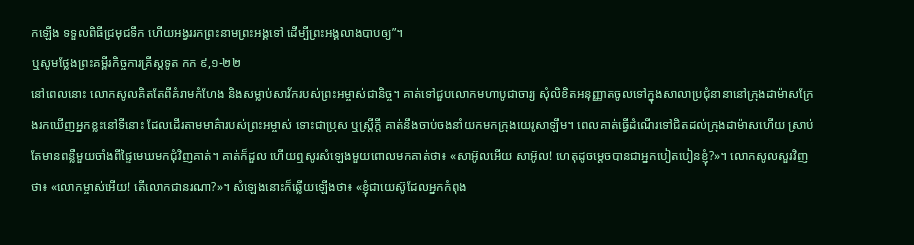កឡើង ទទួលពិធីជ្រមុជទឹក ហើយអង្វររកព្រះនាមព្រះអង្គទៅ ដើម្បីព្រះអង្គលាងបាបឲ្យ”។
ឬសូមថ្លែងព្រះគម្ពីរកិច្ចការគ្រីស្តទូត កក ៩,១-២២
នៅពេលនោះ លោកសូលគិតតែពីគំរាមកំហែង និងសម្លាប់សាវ័ករបស់ព្រះអម្ចាស់ជានិច្ច។ គាត់ទៅជួបលោកមហាបូជាចារ្យ សុំលិខិតអនុញ្ញាតចូលទៅក្នុងសាលាប្រជុំនានានៅក្រុងដាម៉ាសក្រែងរកឃើញអ្នកខ្លះនៅទីនោះ ដែលដើរតាមមាគ៌ារបស់ព្រះអម្ចាស់ ទោះជាប្រុស ឬស្ត្រីក្តី គាត់នឹងចាប់ចងនាំយកមកក្រុងយេរូសាឡឹម។ ពេលគាត់ធ្វើដំណើរទៅជិតដល់ក្រុងដាម៉ាសហើយ ស្រាប់តែមានពន្លឺមួយចាំងពីផ្ទៃមេឃមកជុំវិញគាត់។ គាត់ក៏ដួល ហើយឮសូរសំឡេងមួយពោលមកគាត់ថា៖ «សាអ៊ូលអើយ សាអ៊ូល! ហេតុដូចម្ដេចបានជាអ្នកបៀតបៀនខ្ញុំ?»។ លោកសូលសួរវិញថា៖ «លោកម្ចាស់អើយ! តើលោកជានរណា?»។ សំឡេងនោះក៏ឆ្លើយឡើងថា៖ «ខ្ញុំជាយេស៊ូដែលអ្នកកំពុង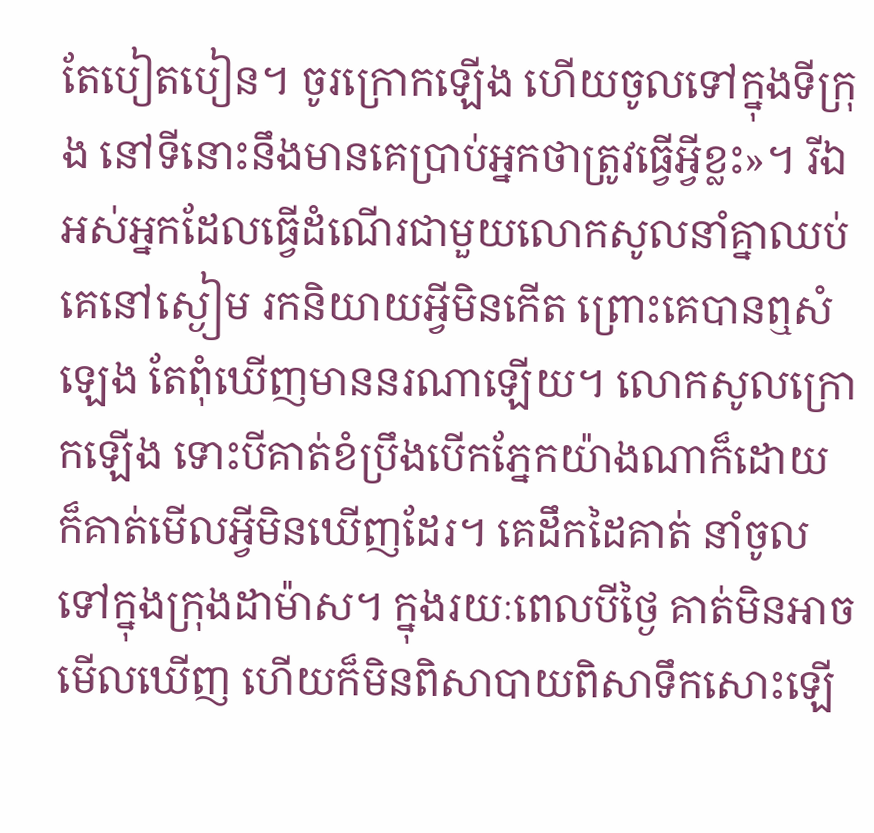តែបៀតបៀន។ ចូរក្រោកឡើង ហើយចូលទៅក្នុងទីក្រុង នៅទីនោះនឹងមានគេប្រាប់អ្នកថាត្រូវធ្វើអ្វីខ្លះ»។ រីឯអស់អ្នកដែលធ្វើដំណើរជាមួយលោកសូលនាំគ្នាឈប់ គេនៅស្ងៀម រកនិយាយអ្វីមិនកើត ព្រោះគេបានឮសំឡេង តែពុំឃើញមាននរណាឡើយ។ លោកសូលក្រោកឡើង ទោះបីគាត់ខំប្រឹងបើកភ្នែកយ៉ាងណាក៏ដោយ ក៏គាត់មើលអ្វីមិនឃើញដែរ។ គេដឹកដៃគាត់ នាំចូលទៅក្នុងក្រុងដាម៉ាស។ ក្នុងរយៈពេលបីថ្ងៃ គាត់មិនអាចមើលឃើញ ហើយក៏មិនពិសាបាយពិសាទឹកសោះឡើ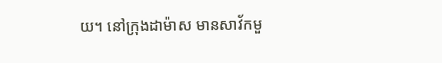យ។ នៅក្រុងដាម៉ាស មានសាវ័កមួ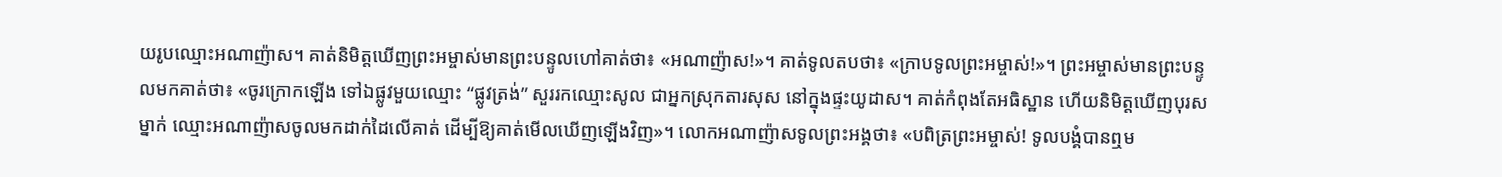យរូបឈ្មោះអណាញ៉ាស។ គាត់និមិត្តឃើញព្រះអម្ចាស់មានព្រះបន្ទូលហៅគាត់ថា៖ «អណាញ៉ាស!»។ គាត់ទូលតបថា៖ «ក្រាបទូលព្រះអម្ចាស់!»។ ព្រះអម្ចាស់មានព្រះបន្ទូលមកគាត់ថា៖ «ចូរក្រោកឡើង ទៅឯផ្លូវមួយឈ្មោះ “ផ្លូវត្រង់” សួររកឈ្មោះសូល ជាអ្នកស្រុកតារសុស នៅក្នុងផ្ទះយូដាស។ គាត់កំពុងតែអធិស្ឋាន ហើយនិមិត្តឃើញបុរសម្នាក់ ឈ្មោះអណាញ៉ាសចូលមកដាក់ដៃលើគាត់ ដើម្បីឱ្យគាត់មើលឃើញឡើងវិញ»។ លោកអណាញ៉ាសទូលព្រះអង្គថា៖ «បពិត្រព្រះអម្ចាស់! ទូលបង្គំបានឮម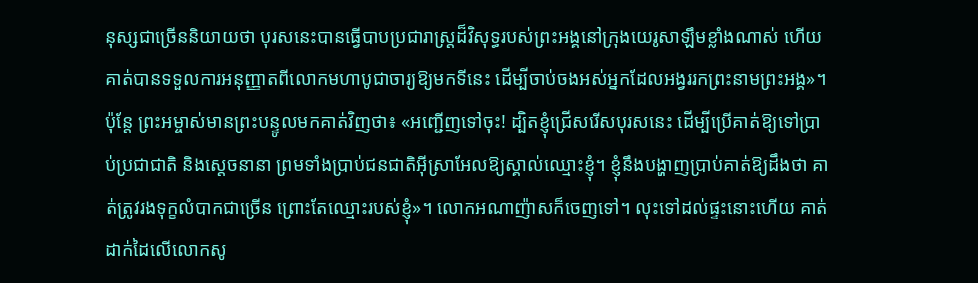នុស្សជាច្រើននិយាយថា បុរសនេះបានធ្វើបាបប្រជារាស្ដ្រដ៏វិសុទ្ធរបស់ព្រះអង្គនៅក្រុងយេរូសាឡឹមខ្លាំងណាស់ ហើយគាត់បានទទួលការអនុញ្ញាតពីលោកមហាបូជាចារ្យឱ្យមកទីនេះ ដើម្បីចាប់ចងអស់អ្នកដែលអង្វររកព្រះនាមព្រះអង្គ»។ ប៉ុន្តែ ព្រះអម្ចាស់មានព្រះបន្ទូលមកគាត់វិញថា៖ «អញ្ជើញទៅចុះ! ដ្បិតខ្ញុំជ្រើសរើសបុរសនេះ ដើម្បីប្រើគាត់ឱ្យទៅប្រាប់ប្រជាជាតិ និងស្ដេចនានា ព្រមទាំងប្រាប់ជនជាតិអ៊ីស្រាអែលឱ្យស្គាល់ឈ្មោះខ្ញុំ។ ខ្ញុំនឹងបង្ហាញប្រាប់គាត់ឱ្យដឹងថា គាត់ត្រូវរងទុក្ខលំបាកជាច្រើន ព្រោះតែឈ្មោះរបស់ខ្ញុំ»។ លោកអណាញ៉ាសក៏ចេញទៅ។ លុះទៅដល់ផ្ទះនោះហើយ គាត់ដាក់ដៃលើលោកសូ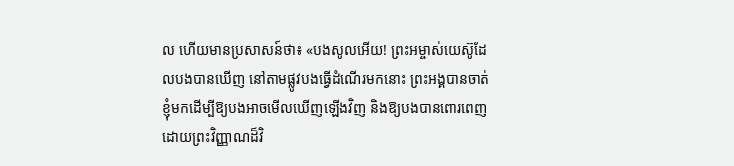ល ហើយមានប្រសាសន៍ថា៖ «បងសូលអើយ! ព្រះអម្ចាស់យេស៊ូដែលបងបានឃើញ នៅតាមផ្លូវបងធ្វើដំណើរមកនោះ ព្រះអង្គបានចាត់ខ្ញុំមកដើម្បីឱ្យបងអាចមើលឃើញឡើងវិញ និងឱ្យបងបានពោរពេញដោយព្រះវិញ្ញាណដ៏វិ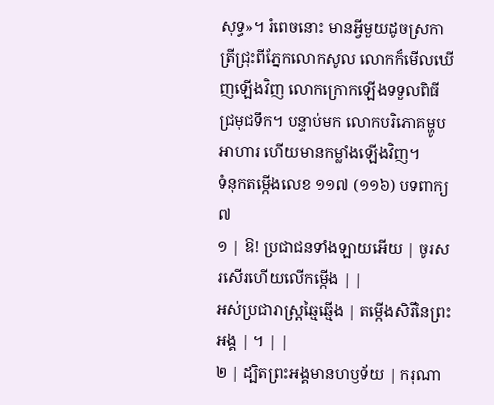សុទ្ធ»។ រំពេចនោះ មានអ្វីមួយដូចស្រកាត្រីជ្រុះពីភ្នែកលោកសូល លោកក៏មើលឃើញឡើងវិញ លោកក្រោកឡើងទទួលពិធីជ្រមុជទឹក។ បន្ទាប់មក លោកបរិភោគម្ហូបអាហារ ហើយមានកម្លាំងឡើងវិញ។
ទំនុកតម្កើងលេខ ១១៧ (១១៦) បទពាក្យ ៧
១ | ឱ! ប្រជាជនទាំងឡាយអើយ | ចូរសរសើរហើយលើកម្កើង | |
អស់ប្រជារាស្រ្តឆ្មៃឆ្មើង | តម្កើងសិរីនៃព្រះអង្គ | ។ | |
២ | ដ្បិតព្រះអង្គមានហឫទ័យ | ករុណា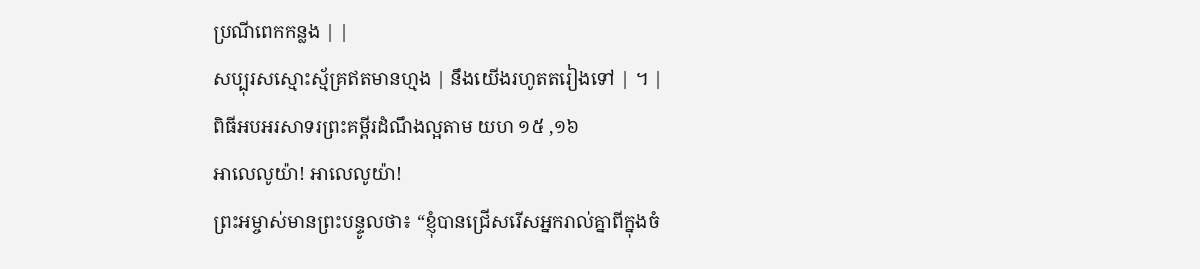ប្រណីពេកកន្លង | |
សប្បុរសស្មោះស្ម័គ្រឥតមានហ្មង | នឹងយើងរហូតតរៀងទៅ | ។ |
ពិធីអបអរសាទរព្រះគម្ពីរដំណឹងល្អតាម យហ ១៥ ,១៦
អាលេលូយ៉ា! អាលេលូយ៉ា!
ព្រះអម្ចាស់មានព្រះបន្ទូលថា៖ “ខ្ញុំបានជ្រើសរើសអ្នករាល់គ្នាពីក្នុងចំ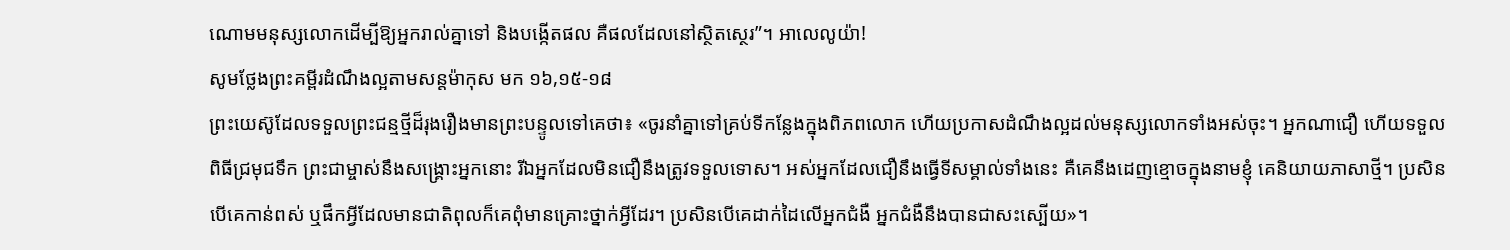ណោមមនុស្សលោកដើម្បីឱ្យអ្នករាល់គ្នាទៅ និងបង្កើតផល គឺផលដែលនៅស្ថិតស្ថេរ”។ អាលេលូយ៉ា!
សូមថ្លែងព្រះគម្ពីរដំណឹងល្អតាមសន្តម៉ាកុស មក ១៦,១៥-១៨
ព្រះយេស៊ូដែលទទួលព្រះជន្មថ្មីដ៏រុងរឿងមានព្រះបន្ទូលទៅគេថា៖ «ចូរនាំគ្នាទៅគ្រប់ទីកន្លែងក្នុងពិភពលោក ហើយប្រកាសដំណឹងល្អដល់មនុស្សលោកទាំងអស់ចុះ។ អ្នកណាជឿ ហើយទទួលពិធីជ្រមុជទឹក ព្រះជាម្ចាស់នឹងសង្គ្រោះអ្នកនោះ រីឯអ្នកដែលមិនជឿនឹងត្រូវទទួលទោស។ អស់អ្នកដែលជឿនឹងធ្វើទីសម្គាល់ទាំងនេះ គឺគេនឹងដេញខ្មោចក្នុងនាមខ្ញុំ គេនិយាយភាសាថ្មី។ ប្រសិនបើគេកាន់ពស់ ឬផឹកអ្វីដែលមានជាតិពុលក៏គេពុំមានគ្រោះថ្នាក់អ្វីដែរ។ ប្រសិនបើគេដាក់ដៃលើអ្នកជំងឺ អ្នកជំងឺនឹងបានជាសះស្បើយ»។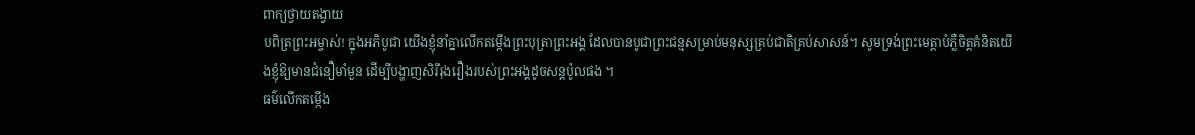ពាក្យថ្វាយតង្វាយ
បពិត្រព្រះអម្ចាស់! ក្នុងអភិបូជា យើងខ្ញុំនាំគ្នាលើកតម្កើងព្រះបុត្រាព្រះអង្គ ដែលបានបូជាព្រះជន្មសម្រាប់មនុស្សគ្រប់ជាតិគ្រប់សាសន៍។ សូមទ្រង់ព្រះមេត្តាបំភ្លឺចិត្តគំនិតយើងខ្ញុំឱ្យមានជំនឿមាំមួន ដើម្បីបង្ហាញសិរីរុងរឿងរបស់ព្រះអង្គដូចសន្តប៉ូលផង ។
ធម៌លើកតម្កើង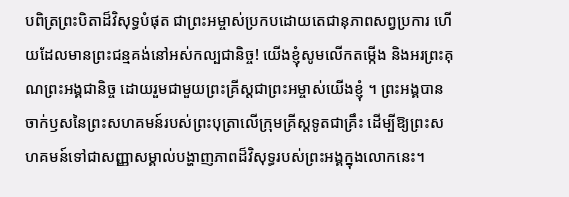បពិត្រព្រះបិតាដ៏វិសុទ្ធបំផុត ជាព្រះអម្ចាស់ប្រកបដោយតេជានុភាពសព្វប្រការ ហើយដែលមានព្រះជន្មគង់នៅអស់កល្បជានិច្ច! យើងខ្ញុំសូមលើកតម្កើង និងអរព្រះគុណព្រះអង្គជានិច្ច ដោយរួមជាមួយព្រះគ្រីស្តជាព្រះអម្ចាស់យើងខ្ញុំ ។ ព្រះអង្គបានចាក់ឫសនៃព្រះសហគមន៍របស់ព្រះបុត្រាលើក្រុមគ្រីស្តទូតជាគ្រឹះ ដើម្បីឱ្យព្រះសហគមន៍ទៅជាសញ្ញាសម្គាល់បង្ហាញភាពដ៏វិសុទ្ធរបស់ព្រះអង្គក្នុងលោកនេះ។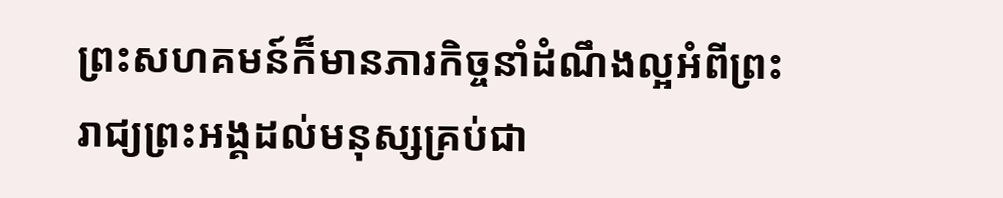ព្រះសហគមន៍ក៏មានភារកិច្ចនាំដំណឹងល្អអំពីព្រះរាជ្យព្រះអង្គដល់មនុស្សគ្រប់ជា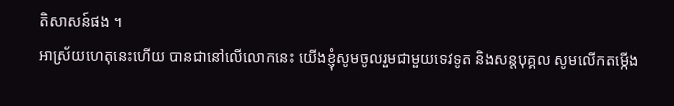តិសាសន៍ផង ។
អាស្រ័យហេតុនេះហើយ បានជានៅលើលោកនេះ យើងខ្ញុំសូមចូលរួមជាមួយទេវទូត និងសន្តបុគ្គល សូមលើកតម្កើង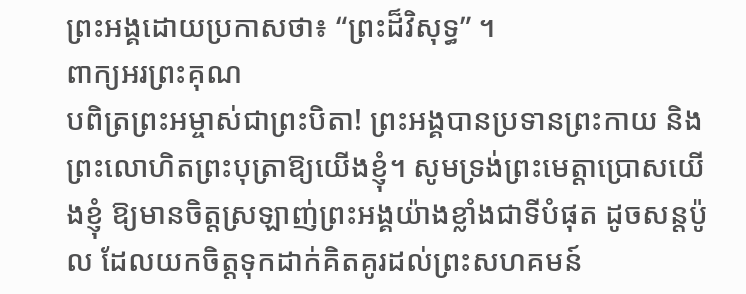ព្រះអង្គដោយប្រកាសថា៖ “ព្រះដ៏វិសុទ្ធ” ។
ពាក្យអរព្រះគុណ
បពិត្រព្រះអម្ចាស់ជាព្រះបិតា! ព្រះអង្គបានប្រទានព្រះកាយ និងព្រះលោហិតព្រះបុត្រាឱ្យយើងខ្ញុំ។ សូមទ្រង់ព្រះមេត្តាប្រោសយើងខ្ញុំ ឱ្យមានចិត្តស្រឡាញ់ព្រះអង្គយ៉ាងខ្លាំងជាទីបំផុត ដូចសន្តប៉ូល ដែលយកចិត្តទុកដាក់គិតគូរដល់ព្រះសហគមន៍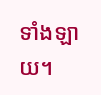ទាំងឡាយ។